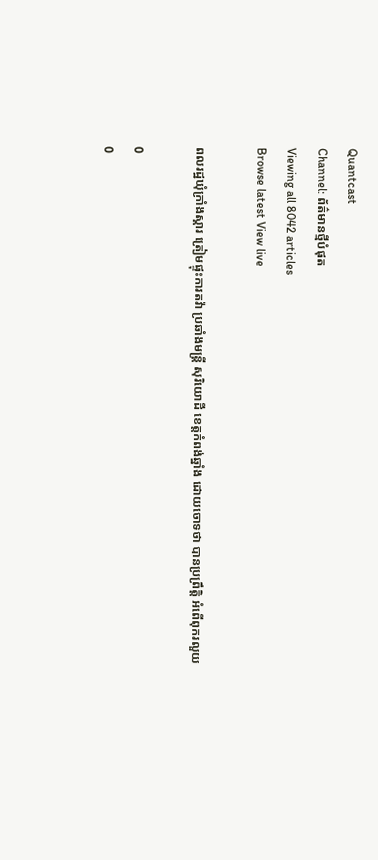Quantcast
Channel: ព័ត៌មានថ្មីបំផុត
Viewing all 8042 articles
Browse latest View live

ពលរដ្ឋឃុំក្រាំងស្គារ ត្រៀមផ្ទុះការតវ៉ា ប្រឆាំងមន្ត្រី សុរិយោដី ខេត្តកំពង់ឆ្នាំង ដោយចោទថា បានប្រព្រឹត្តិ អំពើពុករលួយ

0
0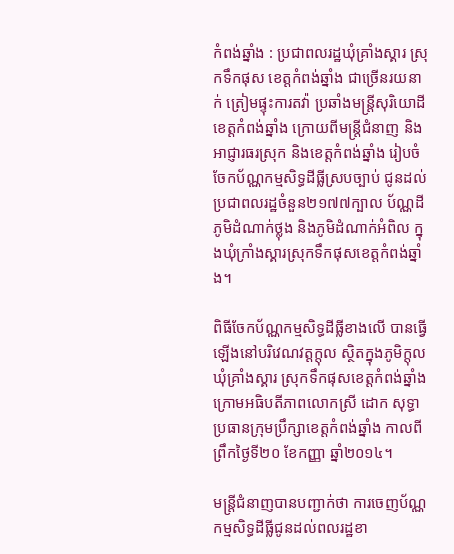កំពង់ឆ្នាំង : ប្រជាពលរដ្ឋឃុំគ្រាំងស្គារ ស្រុកទឹកផុស ខេត្តកំពង់ឆ្នាំង ជាច្រើនរយនាក់ ត្រៀមផ្ទុះការតវ៉ា ប្រឆាំងមន្ត្រីសុរិយោដីខេត្តកំពង់ឆ្នាំង ក្រោយពីមន្ត្រីជំនាញ និងអាជ្ញារធរស្រុក និងខេត្តកំពង់ឆ្នាំង រៀបចំ ចែកប័ណ្ណកម្មសិទ្ធដីធ្លីស្របច្បាប់ ជូនដល់ប្រជាពលរដ្ឋចំនួន២១៧៧ក្បាល ប័ណ្ណដីភូមិដំណាក់ថ្លុង និងភូមិដំណាក់អំពិល ក្នុងឃុំក្រាំងស្គារស្រុកទឹកផុសខេត្តកំពង់ឆ្នាំង។

ពិធីចែកប័ណ្ណកម្មសិទ្ធដីធ្លីខាងលើ បានធ្វើឡើងនៅបរិវេណវត្តក្តុល ស្ថិតក្នុងភូមិក្ដុល ឃុំគ្រាំងស្គារ ស្រុកទឹកផុសខេត្តកំពង់ឆ្នាំង ក្រោមអធិបតីភាពលោកស្រី ដោក សុទ្ធា ប្រធានក្រុមប្រឹក្សាខេត្តកំពង់ឆ្នាំង កាលពីព្រឹកថ្ងៃទី២០ ខែកញ្ញា ឆ្នាំ២០១៤។

មន្ត្រីជំនាញបានបញ្ជាក់ថា ការចេញប័ណ្ណកម្មសិទ្ធដីធ្លីជូនដល់ពលរដ្ឋខា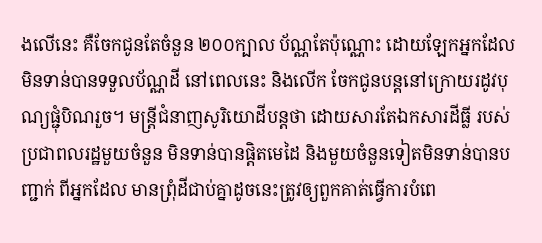ងលើនេះ គឺចែកជូនតែចំនួន ២០០ក្បាល ប័ណ្ណតែប៉ុណ្ណោះ ដោយឡែកអ្នកដែលមិនទាន់បានទទួលប័ណ្ណដី នៅពេលនេះ និងលើក ចែកជូនបន្តនៅក្រោយរដូវបុណ្យផ្ជុំបិណរួច។ មន្ត្រីជំនាញសូរិយោដីបន្តថា ដោយសារតែឯកសារដីធ្លី របស់ប្រជាពលរដ្ឋមួយចំនួន មិនទាន់បានផ្តិតមេដៃ និងមួយចំនួនទៀតមិនទាន់បានបញ្ជាក់ ពីអ្នកដែល មានព្រុំដីជាប់គ្នាដូចនេះត្រូវឲ្យពួកគាត់ធ្វើការបំពេ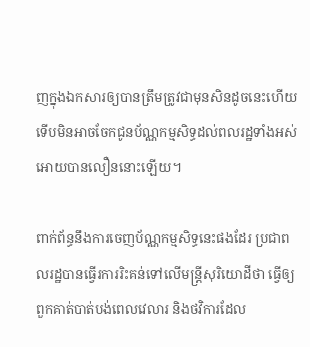ញក្នុងឯកសារឲ្យបានត្រឹមត្រូវជាមុនសិនដូចនេះហើយទើបមិនអាចចែកជូនប័ណ្ណកម្មសិទ្ធដល់ពលរដ្ឋទាំងអស់ អោយបានលឿននោះឡើយ។

ពាក់ព័ន្ធនឹងការចេញប័ណ្ណកម្មសិទ្ធនេះផងដែរ ប្រជាពលរដ្ឋបានធ្វើរការរិះគន់ទៅលើមន្ត្រីសុរិយោដីថា ធ្វើឲ្យពួកគាត់បាត់បង់ពេលវេលារ និងថវិការដែល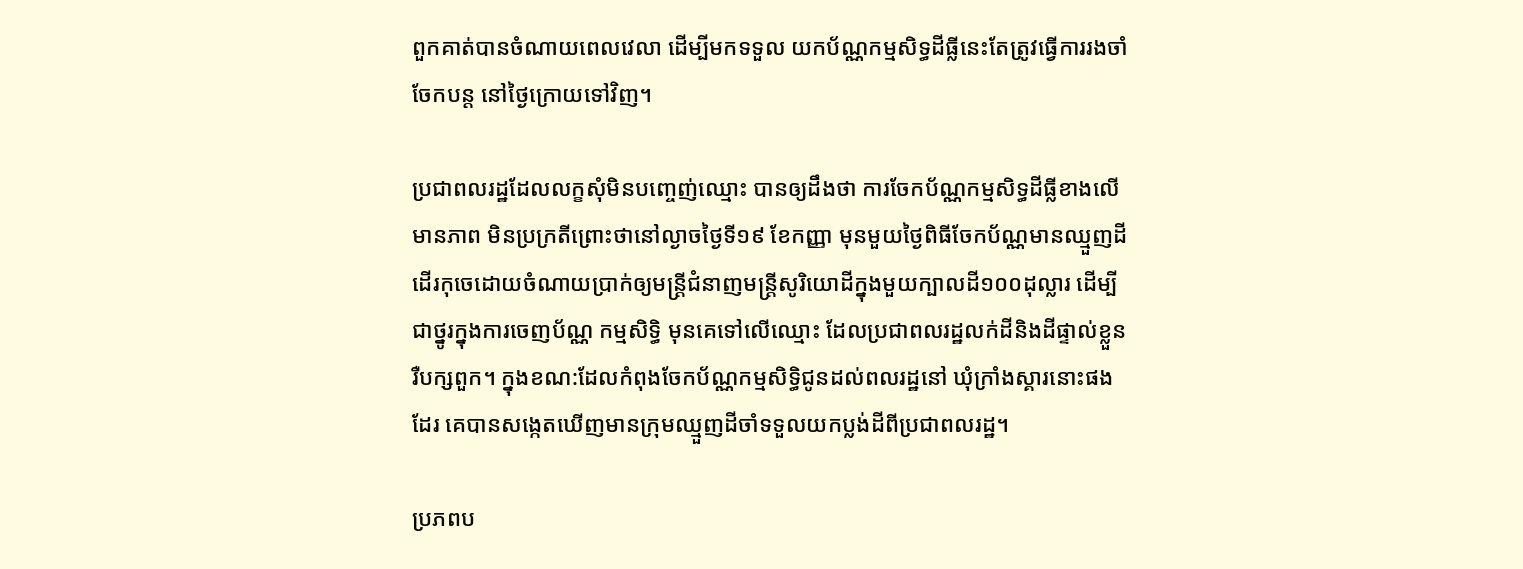ពួកគាត់បានចំណាយពេលវេលា ដើម្បីមកទទួល យកប័ណ្ណកម្មសិទ្ធដីធ្លីនេះតែត្រូវធ្វើការរងចាំចែកបន្ត នៅថ្ងៃក្រោយទៅវិញ។

ប្រជាពលរដ្ឋដែលលក្ខសុំមិនបញ្ចេញ់ឈ្មោះ បានឲ្យដឹងថា ការចែកប័ណ្ណកម្មសិទ្ធដីធ្លីខាងលើ មានភាព មិនប្រក្រតីព្រោះថានៅល្ងាចថ្ងៃទី១៩ ខែកញ្ញា មុនមួយថ្ងៃពិធីចែកប័ណ្ណមានឈ្មួញដី ដើរកុចេដោយចំណាយប្រាក់ឲ្យមន្ត្រីជំនាញមន្ត្រីសូរិយោដីក្នុងមួយក្បាលដី១០០ដុល្លារ ដើម្បីជាថ្នូរក្នុងការចេញប័ណ្ណ កម្មសិទ្ធិ មុនគេទៅលើឈ្មោះ ដែលប្រជាពលរដ្ឋលក់ដីនិងដីផ្ទាល់ខ្លួន រឺបក្សពួក។ ក្នុងខណ:ដែលកំពុងចែកប័ណ្ណកម្មសិទ្ធិជូនដល់ពលរដ្ឋនៅ ឃុំក្រាំងស្គារនោះផងដែរ គេបានសង្កេតឃើញមានក្រុមឈ្មួញដីចាំទទួលយកប្លង់ដីពីប្រជាពលរដ្ឋ។

ប្រភពប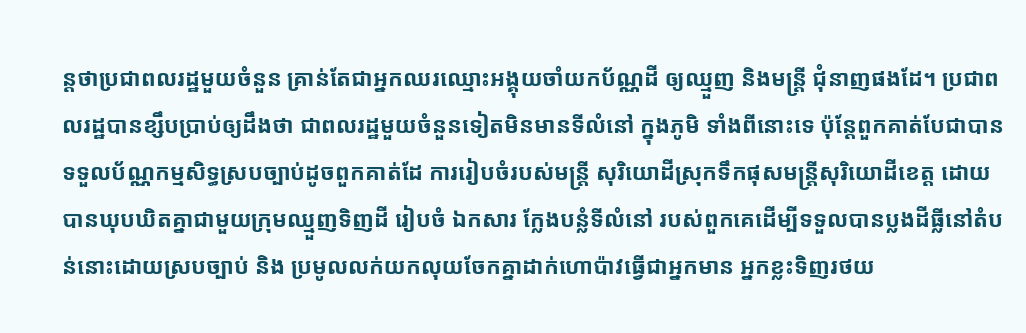ន្តថាប្រជាពលរដ្ឋមួយចំនួន គ្រាន់តែជាអ្នកឈរឈ្មោះអង្គុយចាំយកប័ណ្ណដី ឲ្យឈ្មួញ និងមន្ត្រី ជុំនាញផងដែ។ ប្រជាពលរដ្ឋបានខ្សឹបប្រាប់ឲ្យដឹងថា ជាពលរដ្ឋមួយចំនួនទៀតមិនមានទីលំនៅ ក្នុងភូមិ ទាំងពីនោះទេ ប៉ុន្តែពួកគាត់បែជាបានទទួលប័ណ្ណកម្មសិទ្ធស្របច្បាប់ដូចពួកគាត់ដែ ការរៀបចំរបស់មន្ត្រី សុរិយោដីស្រុកទឹកផុសមន្ត្រីសុរិយោដីខេត្ត ដោយបានឃុបឃិតគ្នាជាមួយក្រុមឈ្មួញទិញដី រៀបចំ ឯកសារ ក្លែងបន្លំទីលំនៅ របស់ពួកគេដើម្បីទទួលបានប្លងដីធ្លីនៅតំបន់នោះដោយស្របច្បាប់ និង ប្រមូលលក់យកលុយចែកគ្នាដាក់ហោប៉ាវធ្វើជាអ្នកមាន អ្នកខ្លះទិញរថយ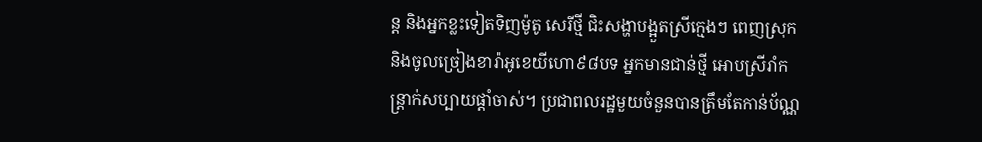ន្ត និងអ្នកខ្លះទៀតទិញម៉ូតូ សេរីថ្មី ជិះសង្ហាបង្អួតស្រីក្មេងៗ ពេញស្រុក និងចូលច្រៀងខារ៉ាអូខេយីហោ៩៨បទ អ្នកមានជាន់ថ្មី អោបស្រីរាំកន្រ្តាក់សប្បាយផ្ដាំចាស់។ ប្រជាពលរដ្ឋមួយចំនួនបានត្រឹមតែកាន់ប័ណ្ណ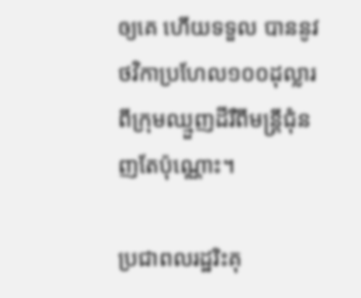ឲ្យគេ ហើយទទួល បាននូវថវិកាប្រហែល១០០ដុល្លារ ពីក្រុមឈ្មួញដីរឺពីមន្ត្រីជុំនញតែប៉ុណ្ណោះ។

ប្រជាពលរដ្ឋរិះគុ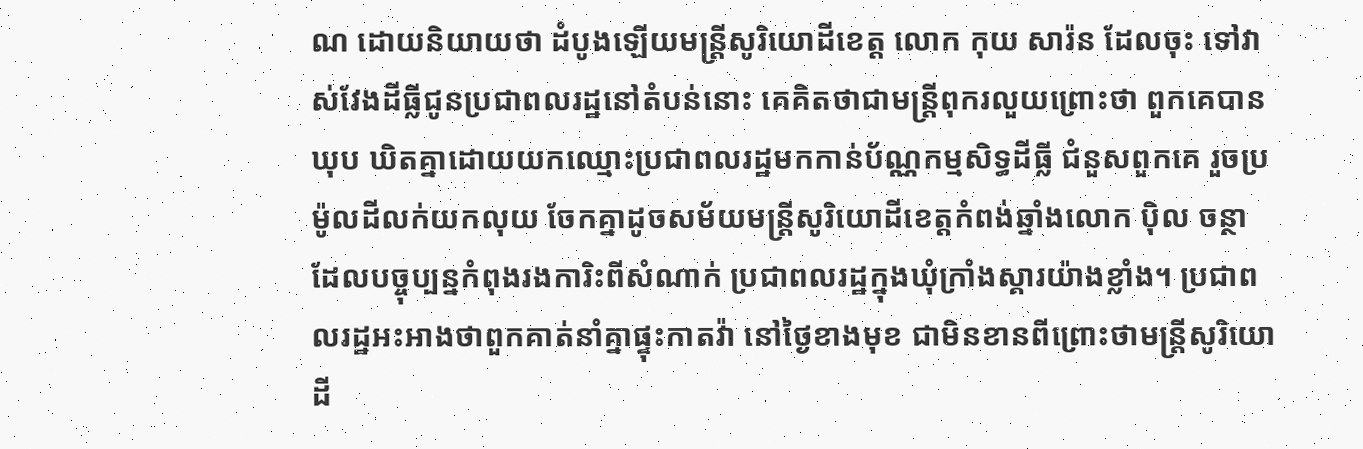ណ ដោយនិយាយថា ដំបូងឡើយមន្ត្រីសូរិយោដីខេត្ត លោក កុយ សារ៉ន ដែលចុះ ទៅវាស់វែងដីធ្លីជូនប្រជាពលរដ្ឋនៅតំបន់នោះ គេគិតថាជាមន្ត្រីពុករលួយព្រោះថា ពួកគេបានឃុប ឃិតគ្នាដោយយកឈ្មោះប្រជាពលរដ្ឋមកកាន់ប័ណ្ណកម្មសិទ្ធដីធ្លី ជំនួសពួកគេ រួចប្រម៉ូលដីលក់យកលុយ ចែកគ្នាដូចសម័យមន្ត្រីសូរិយោដីខេត្តកំពង់ឆ្នាំងលោក ប៉ិល ចន្ថា ដែលបច្ចុប្បន្នកំពុងរងការិះពីសំណាក់ ប្រជាពលរដ្ឋក្នុងឃុំក្រាំងស្គារយ៉ាងខ្លាំង។ ប្រជាពលរដ្ឋអះអាងថាពួកគាត់នាំគ្នាផ្ទុះកាតវ៉ា នៅថ្ងៃខាងមុខ ជាមិនខានពីព្រោះថាមន្ត្រីសូរិយោដី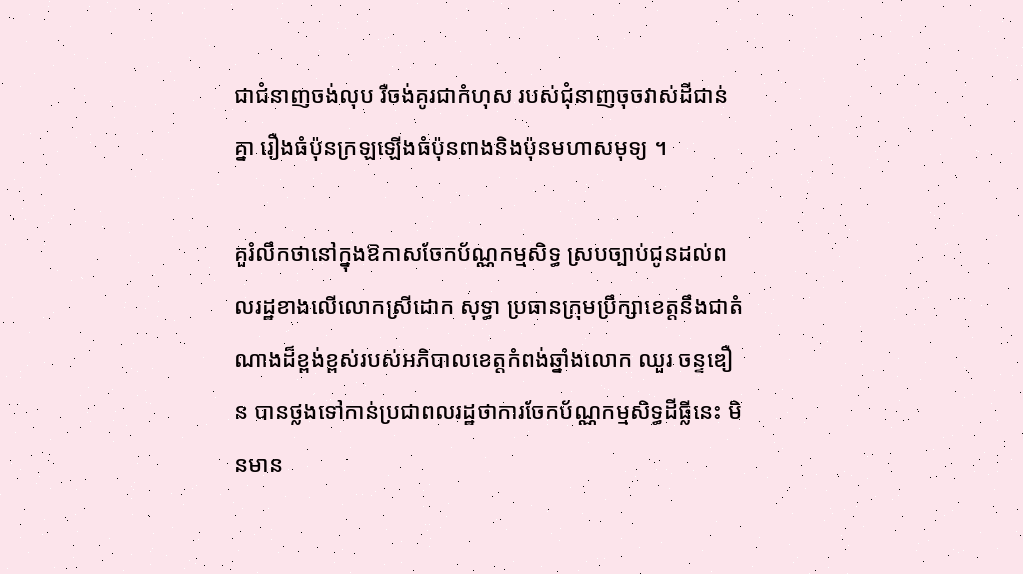ជាជំនាញចង់លុប រឺចង់គូរជាកំហុស របស់ជុំនាញចុចវាស់ដីជាន់គ្នា រឿងធំប៉ុនក្រឡឡើងធំប៉ុនពាងនិងប៉ុនមហាសមុទ្យ ។

គួរំលឹកថានៅក្នុងឱកាសចែកប័ណ្ណកម្មសិទ្ធ ស្របច្បាប់ជូនដល់ពលរដ្ឋខាងលើលោកស្រីដោក សុទ្ធា ប្រធានក្រុមប្រឹក្សាខេត្តនឹងជាតំណាងដ៏ខ្ពង់ខ្ពស់របស់អភិបាលខេត្តកំពង់ឆ្នាំងលោក ឈួរ ចន្ទឌឿន បានថ្លងទៅកាន់ប្រជាពលរដ្ឋថាការចែកប័ណ្ណកម្មសិទ្ធដីធ្លីនេះ មិនមាន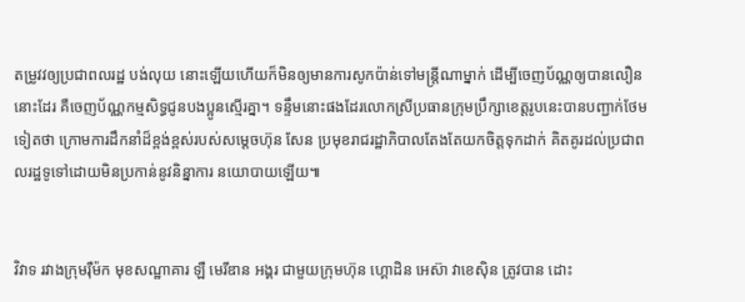តម្រូវវឲ្យប្រជាពលរដ្ឋ បង់លុយ នោះឡើយហើយក៏មិនឲ្យមានការសូកប៉ាន់ទៅមន្ត្រីណាម្នាក់ ដើម្បីចេញប័ណ្ណឲ្យបានលឿននោះដែរ គឺចេញប័ណ្ណកម្មសិទ្ធជូនបងប្អូនស្មើរគ្នា។ ទន្ទឹមនោះផងដែរលោកស្រីប្រធានក្រុមប្រឹក្សាខេត្តរូបនេះបានបញ្ជាក់ថែមទៀតថា ក្រោមការដឹកនាំដ៏ខ្ពង់ខ្ពស់របស់សម្តេចហ៊ុន សែន ប្រមុខរាជរដ្ឋាភិបាលតែងតែយកចិត្តទុកដាក់ គិតគូរដល់ប្រជាពលរដ្ឋទូទៅដោយមិនប្រកាន់នូវនិន្នាការ នយោបាយឡើយ៕


វិវាទ រវាងក្រុមរ៉ឺម៉ក មុខសណ្ឋាគារ ឡឺ មេរីឌាន អង្គរ ជាមួយក្រុមហ៊ុន ហ្គោដិន អេស៊ា វាខេស៊ិន ត្រូវបាន ដោះ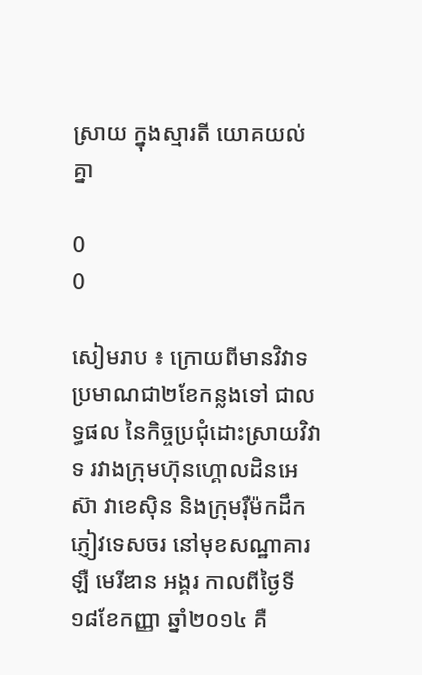ស្រាយ ក្នុងស្មារតី យោគយល់គ្នា

0
0

សៀមរាប ៖ ក្រោយពីមានវិវាទ ប្រមាណជា២ខែកន្លងទៅ ជាលទ្ធផល នៃកិច្ចប្រជុំដោះស្រាយវិវាទ រវាងក្រុមហ៊ុនហ្គោលដិនអេស៊ា វាខេស៊ិន និងក្រុមរ៉ឺម៉កដឹកភ្ញៀវទេសចរ នៅមុខសណ្ឋាគារ ឡឺ មេរីឌាន អង្គរ កាលពីថ្ងៃទី១៨ខែកញ្ញា ឆ្នាំ២០១៤ គឺ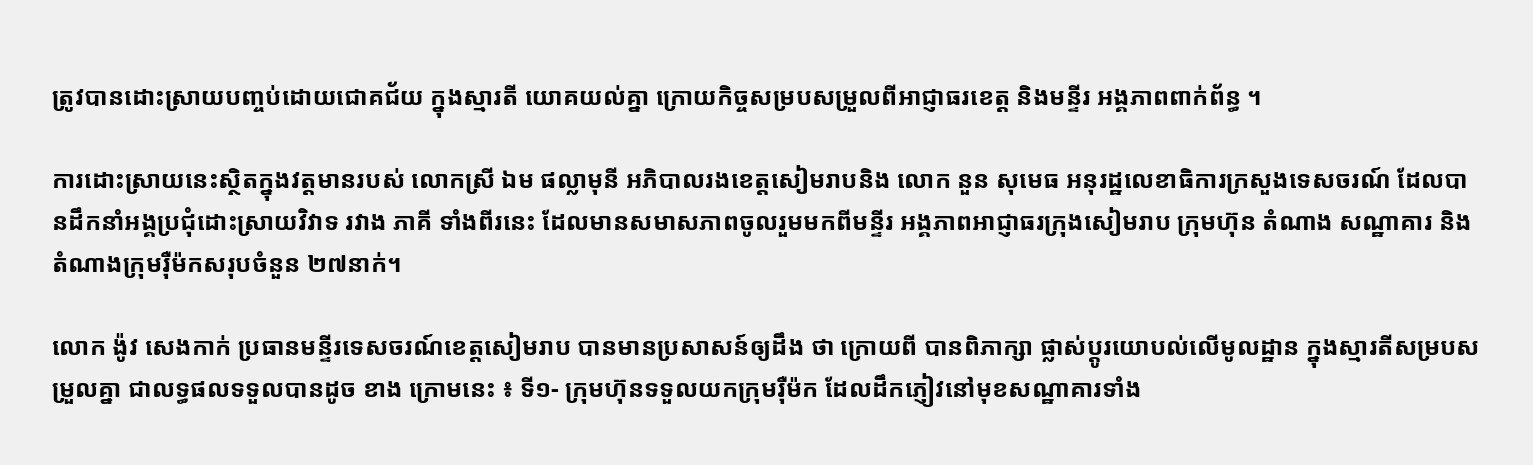ត្រូវបានដោះស្រាយបញ្ចប់ដោយជោគជ័យ ក្នុងស្មារតី យោគយល់គ្នា ក្រោយកិច្ចសម្របសម្រួលពីអាជ្ញាធរខេត្ត និងមន្ទីរ អង្គភាពពាក់ព័ន្ធ ។

ការដោះស្រាយនេះស្ថិតក្នុងវត្តមានរបស់ លោកស្រី ឯម ផល្លាមុនី អភិបាលរងខេត្តសៀមរាបនិង លោក នួន សុមេធ អនុរដ្ឋលេខាធិការក្រសួងទេសចរណ៍ ដែលបានដឹកនាំអង្គប្រជុំដោះស្រាយវិវាទ រវាង ភាគី ទាំងពីរនេះ ដែលមានសមាសភាពចូលរួមមកពីមន្ទីរ អង្គភាពអាជ្ញាធរក្រុងសៀមរាប ក្រុមហ៊ុន តំណាង សណ្ឋាគារ និងតំណាងក្រុមរ៉ឺម៉កសរុបចំនួន ២៧នាក់។

លោក ង៉ូវ សេងកាក់ ប្រធានមន្ទីរទេសចរណ៍ខេត្តសៀមរាប បានមានប្រសាសន៍ឲ្យដឹង ថា ក្រោយពី បានពិភាក្សា ផ្លាស់ប្តូរយោបល់លើមូលដ្ឋាន ក្នុងស្មារតីសម្របសម្រួលគ្នា ជាលទ្ធផលទទួលបានដូច ខាង ក្រោមនេះ ៖ ទី១- ក្រុមហ៊ុនទទួលយកក្រុមរ៉ឺម៉ក ដែលដឹកភ្ញៀវនៅមុខសណ្ឋាគារទាំង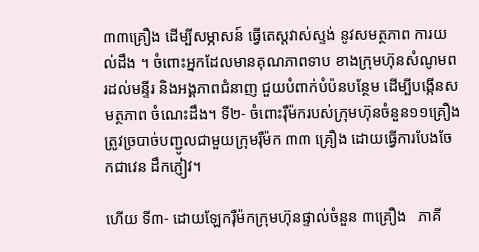៣៣គ្រឿង ដើម្បីសម្ភាសន៍ ធ្វើតេស្តវាស់ស្ទង់ នូវសមត្ថភាព ការយល់ដឹង ។ ចំពោះអ្នកដែលមានគុណភាពទាប ខាងក្រុមហ៊ុនសំណូមពរដល់មន្ទីរ និងអង្គភាពជំនាញ ជួយបំពាក់បំប៉នបន្ថែម ដើម្បីបង្កើនសមត្ថភាព ចំណេះដឹង។ ទី២- ចំពោះរ៉ឺម៉ករបស់ក្រុមហ៊ុនចំនួន១១គ្រឿង ត្រូវច្របាច់បញ្ជូលជាមួយក្រុមរ៉ឺម៉ក ៣៣ គ្រឿង ដោយធ្វើការបែងចែកជាវេន ដឹកភ្ញៀវ។

ហើយ ទី៣- ដោយឡែករ៉ឺម៉កក្រុមហ៊ុនផ្ទាល់ចំនួន ៣គ្រឿង   ភាគី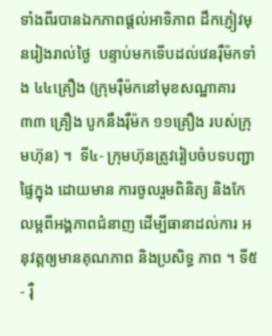ទាំងពីរបានឯកភាពផ្តល់អាទិភាព ដឹកភ្ញៀវមុនរៀងរាល់ថ្ងៃ  បន្ទាប់មកទើបដល់វេនរ៉ឺម៉កទាំង ៤៤គ្រឿង (ក្រុមរ៉ឺម៉កនៅមុខសណ្ឋាគារ ៣៣ គ្រឿង បូកនឹងរ៉ឺម៉ក ១១គ្រឿង របស់ក្រុមហ៊ុន) ។  ទី៤- ក្រុមហ៊ុនត្រូវរៀបចំបទបញ្ជាផ្ទៃក្នុង ដោយមាន ការចូលរួមពិនិត្យ និងកែលម្អពីអង្គភាពជំនាញ ដើម្បីធានាដល់ការ អនុវត្តឲ្យមានគុណភាព និងប្រសិទ្ធ ភាព ។ ទី៥- រ៉ឺ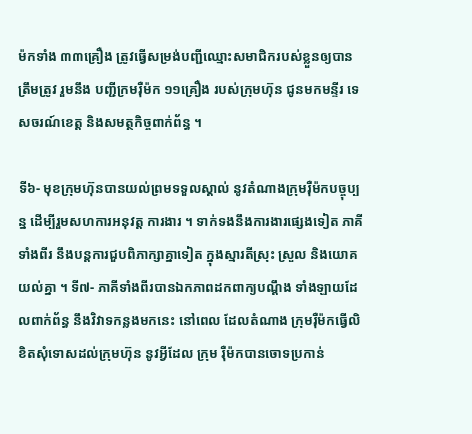ម៉កទាំង ៣៣គ្រឿង ត្រូវធ្វើសម្រង់បញ្ជីឈ្មោះសមាជិករបស់ខ្លួនឲ្យបានត្រឹមត្រូវ រួមនឹង បញ្ជីក្រមរ៉ឺម៉ក ១១គ្រឿង របស់ក្រុមហ៊ុន ជូនមកមន្ទីរ ទេសចរណ៍ខេត្ត និងសមត្ថកិច្ចពាក់ព័ន្ធ ។

ទី៦- មុខក្រុមហ៊ុនបានយល់ព្រមទទួលស្គាល់ នូវតំណាងក្រុមរ៉ឺម៉កបច្ចុប្បន្ន ដើម្បីរួមសហការអនុវត្ត ការងារ ។ ទាក់ទងនឹងការងារផ្សេងទៀត ភាគីទាំងពីរ នឹងបន្តការជួបពិភាក្សាគ្នាទៀត ក្នុងស្មារតីស្រុះ ស្រួល និងយោគយល់គ្នា ។ ទី៧- ភាគីទាំងពីរបានឯកភាពដកពាក្យបណ្តឹង ទាំងឡាយដែលពាក់ព័ន្ធ នឹងវិវាទកន្លងមកនេះ នៅពេល ដែលតំណាង ក្រុមរ៉ឺម៉កធ្វើលិខិតសុំទោសដល់ក្រុមហ៊ុន នូវអ្វីដែល ក្រុម រ៉ឺម៉កបានចោទប្រកាន់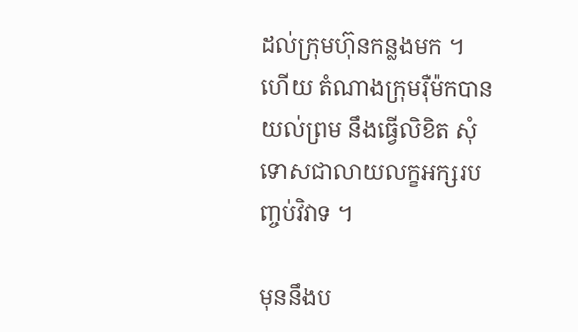ដល់ក្រុមហ៊ុនកន្លងមក ។ ហើយ តំណាងក្រុមរ៉ឺម៉កបានយល់ព្រម នឹងធ្វើលិខិត សុំទោសជាលាយលក្ខអក្សរបញ្ចប់វិវាទ ។

មុននឹងប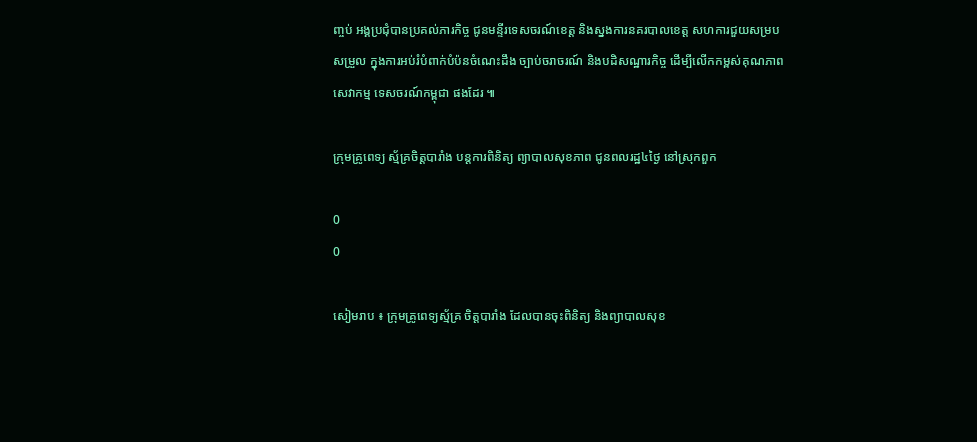ញ្ចប់ អង្គប្រជុំបានប្រគល់ភារកិច្ច ជូនមន្ទីរទេសចរណ៍ខេត្ត និងស្នងការនគរបាលខេត្ត សហការជួយសម្របសម្រួល ក្នុងការអប់រំបំពាក់បំប៉នចំណេះដឹង ច្បាប់ចរាចរណ៍ និងបដិសណ្ឋារកិច្ច ដើម្បីលើកកម្ពស់គុណភាពសេវាកម្ម ទេសចរណ៍កម្ពុជា ផងដែរ ៕

ក្រុមគ្រូពេទ្យ ស្ម័គ្រចិត្តបារាំង បន្ដការពិនិត្យ ព្យាបាលសុខភាព ជូនពលរដ្ឋ៤ថ្ងៃ នៅស្រុកពួក

0
0

សៀមរាប ៖ ក្រុមគ្រូពេទ្យស្ម័គ្រ ចិត្តបារាំង ដែលបានចុះពិនិត្យ និងព្យាបាលសុខ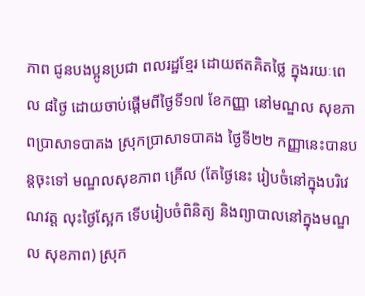ភាព ជូនបងប្អូនប្រជា ពលរដ្ឋខ្មែរ ដោយឥតគិតថ្លៃ ក្នុងរយៈពេល ៨ថ្ងៃ ដោយចាប់ផ្ដើមពីថ្ងៃទី១៧ ខែកញ្ញា នៅមណ្ឌល សុខភាពប្រាសាទបាគង ស្រុកប្រាសាទបាគង ថ្ងៃទី២២ កញ្ញានេះបានបន្ដចុះទៅ មណ្ឌលសុខភាព គ្រើល (តែថ្ងៃនេះ រៀបចំនៅក្នុងបរិវេណវត្ត លុះថ្ងៃស្អែក ទើបរៀបចំពិនិត្យ និងព្យាបាលនៅក្នុងមណ្ឌល សុខភាព) ស្រុក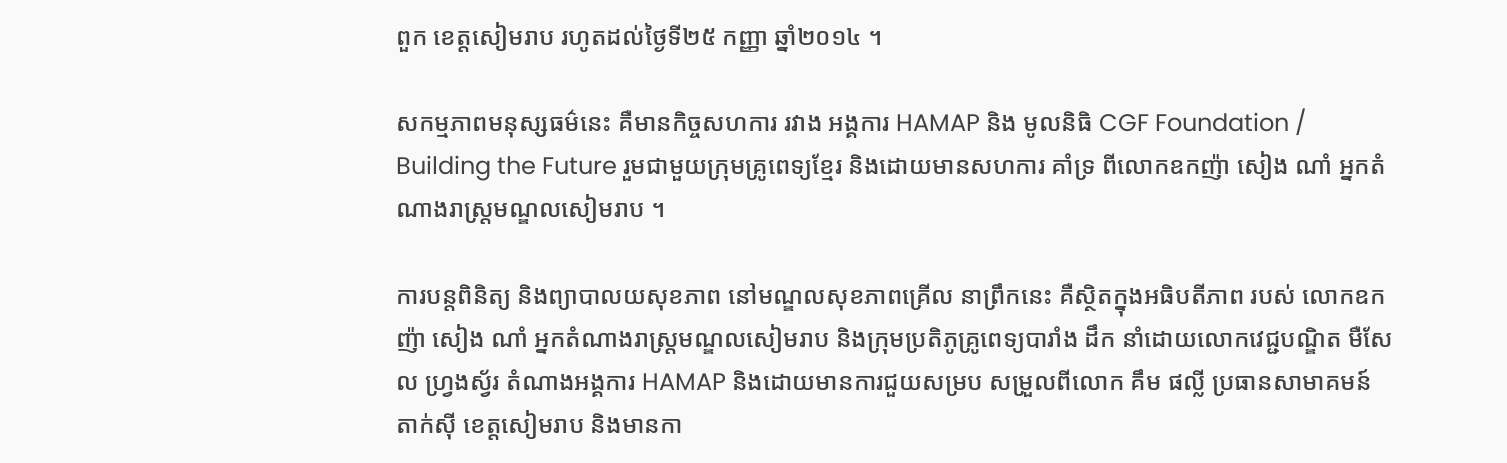ពួក ខេត្តសៀមរាប រហូតដល់ថ្ងៃទី២៥ កញ្ញា ឆ្នាំ២០១៤ ។

សកម្មភាពមនុស្សធម៌នេះ គឺមានកិច្ចសហការ រវាង អង្គការ HAMAP និង មូលនិធិ CGF Foundation / Building the Future រួមជាមួយក្រុមគ្រូពេទ្យខ្មែរ និងដោយមានសហការ គាំទ្រ ពីលោកឧកញ៉ា សៀង ណាំ អ្នកតំណាងរាស្រ្ដមណ្ឌលសៀមរាប ។

ការបន្តពិនិត្យ និងព្យាបាលយសុខភាព នៅមណ្ឌលសុខភាពគ្រើល នាព្រឹកនេះ គឺស្ថិតក្នុងអធិបតីភាព របស់ លោកឧកញ៉ា សៀង ណាំ អ្នកតំណាងរាស្រ្ដមណ្ឌលសៀមរាប និងក្រុមប្រតិភូគ្រូពេទ្យបារាំង ដឹក នាំដោយលោកវេជ្ជបណ្ឌិត មឺសែល ហ្វ្រងស្វ័រ តំណាងអង្គការ HAMAP និងដោយមានការជួយសម្រប សម្រួលពីលោក គឹម ផល្លី ប្រធានសាមាគមន៍ តាក់ស៊ី ខេត្តសៀមរាប និងមានកា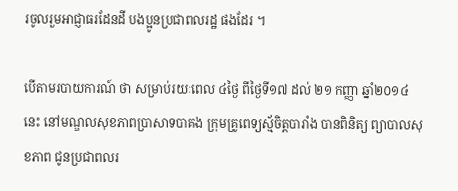រចូលរួមអាជ្ញាធរដែនដី បងប្អូនប្រជាពលរដ្ឋ ផងដែរ ។

បើតាមរបាយការណ៍ ថា សម្រាប់រយៈពេល ៤ថ្ងៃ ពីថ្ងៃទី១៧ ដល់ ២១ កញ្ញា ឆ្នាំ២០១៤នេះ នៅមណ្ឌលសុខភាពប្រាសាទបាគង ក្រុមគ្រូពេទ្យស្ម័ចិត្តបារាំង បានពិនិត្យ ព្យាបាលសុខភាព ជូនប្រជាពលរ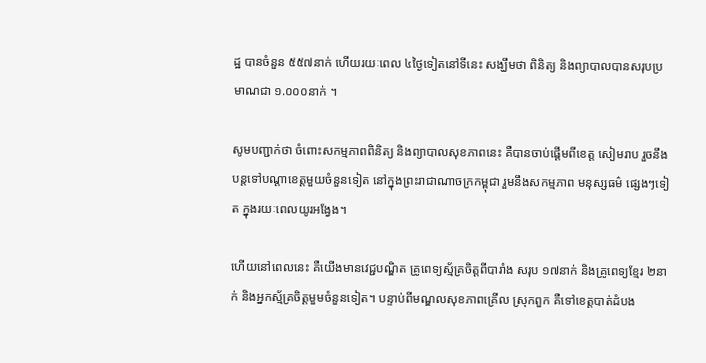ដ្ឋ បានចំនួន ៥៥៧នាក់ ហើយរយៈពេល ៤ថ្ងៃទៀតនៅទីនេះ សង្ឃឹមថា ពិនិត្យ និងព្យាបាលបានសរុបប្រមាណជា ១.០០០នាក់ ។

សូមបញ្ជាក់ថា ចំពោះសកម្មភាពពិនិត្យ និងព្យាបាលសុខភាពនេះ គឺបានចាប់ផ្ដើមពីខេត្ត សៀមរាប រួចនឹងបន្តទៅបណ្ដាខេត្តមួយចំនួនទៀត នៅក្នុងព្រះរាជាណាចក្រកម្ពុជា រួមនឹងសកម្មភាព មនុស្សធម៌ ផ្សេងៗទៀត ក្នុងរយៈពេលយូរអង្វែង។

ហើយនៅពេលនេះ គឺយើងមានវេជ្ជបណ្ឌិត គ្រូពេទ្យស្ម័គ្រចិត្តពីបារាំង សរុប ១៧នាក់ និងគ្រូពេទ្យខ្មែរ ២នាក់ និងអ្នកស្ម័គ្រចិត្តមួមចំនួនទៀត។ បន្ទាប់ពីមណ្ឌលសុខភាពគ្រើល ស្រុកពួក គឺទៅខេត្តបាត់ដំបង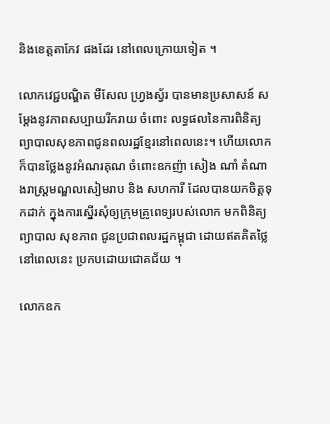និងខេត្តតាកែវ ផងដែរ នៅពេលក្រោយទៀត ។

លោកវេជ្ជបណ្ឌិត មឺសែល ហ្វ្រងស្វ័រ បានមានប្រសាសន៍ សម្ដែងនូវភាពសប្បាយរីករាយ ចំពោះ លទ្ធផលនៃការពិនិត្យ ព្យាបាលសុខភាពជូនពលរដ្ឋខ្មែរនៅពេលនេះ។ ហើយលោកក៏បានថ្លែងនូវអំណរគុណ ចំពោះឧកញ៉ា សៀង ណាំ តំណាងរាស្រ្ដមណ្ឌលសៀមរាប និង សហការី ដែលបានយកចិត្តទុកដាក់ ក្នុងការស្នើរសុំឲ្យក្រុមគ្រូពេទ្យរបស់លោក មកពិនិត្យ ព្យាបាល សុខភាព ជូនប្រជាពលរដ្ឋកម្ពុជា ដោយឥតគិតថ្លៃនៅពេលនេះ ប្រកបដោយជោគជ័យ ។

លោកឧក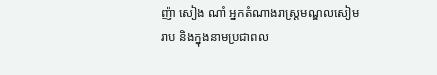ញ៉ា សៀង ណាំ អ្នកតំណាងរាស្រ្ដមណ្ឌលសៀមរាប និងក្នុងនាមប្រជាពល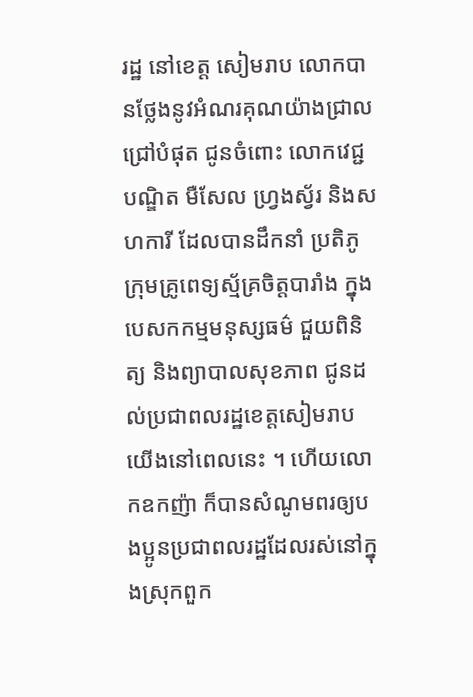រដ្ឋ នៅខេត្ត សៀមរាប លោកបានថ្លែងនូវអំណរគុណយ៉ាងជ្រាលជ្រៅបំផុត ជូនចំពោះ លោកវេជ្ជបណ្ឌិត មឺសែល ហ្វ្រងស្វ័រ និងសហការី ដែលបានដឹកនាំ ប្រតិភូក្រុមគ្រូពេទ្យស្ម័គ្រចិត្តបារាំង ក្នុងបេសកកម្មមនុស្សធម៌ ជួយពិនិត្យ និងព្យាបាលសុខភាព ជូនដល់ប្រជាពលរដ្ឋខេត្តសៀមរាប យើងនៅពេលនេះ ។ ហើយលោកឧកញ៉ា ក៏បានសំណូមពរឲ្យបងប្អូនប្រជាពលរដ្ឋដែលរស់នៅក្នុងស្រុកពួក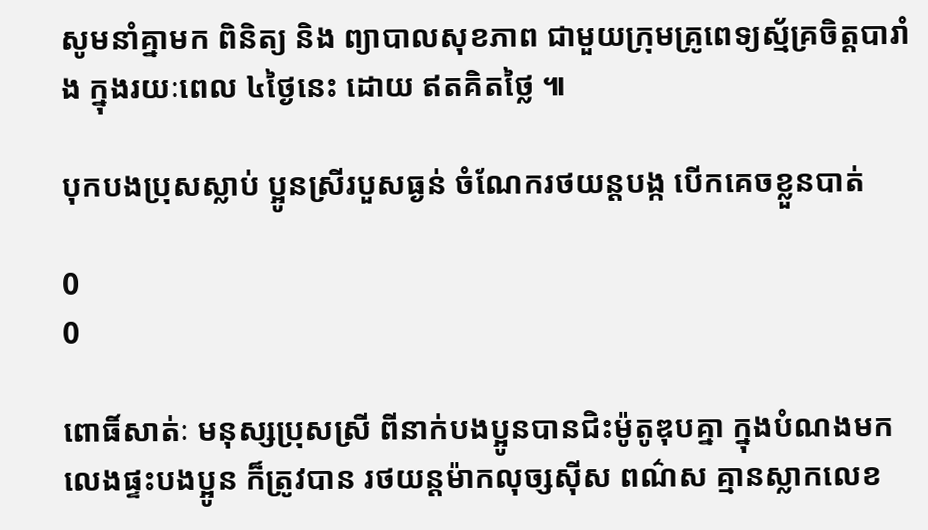សូមនាំគ្នាមក ពិនិត្យ និង ព្យាបាលសុខភាព ជាមួយក្រុមគ្រូពេទ្យស្ម័គ្រចិត្តបារាំង ក្នុងរយៈពេល ៤ថ្ងៃនេះ ដោយ ឥតគិតថ្លៃ ៕

បុកបងប្រុសស្លាប់ ប្អូនស្រីរបួសធ្ងន់ ចំណែករថយន្តបង្ក បើកគេចខ្លួនបាត់

0
0

ពោធិ៍សាត់ៈ មនុស្សប្រុសស្រី ពីនាក់បងប្អូនបានជិះម៉ូតូឌុបគ្នា ក្នុងបំណងមកលេងផ្ទះបងប្អូន ក៏ត្រូវបាន រថយន្តម៉ាកលុច្សស៊ីស ពណ៌ស គ្មានស្លាកលេខ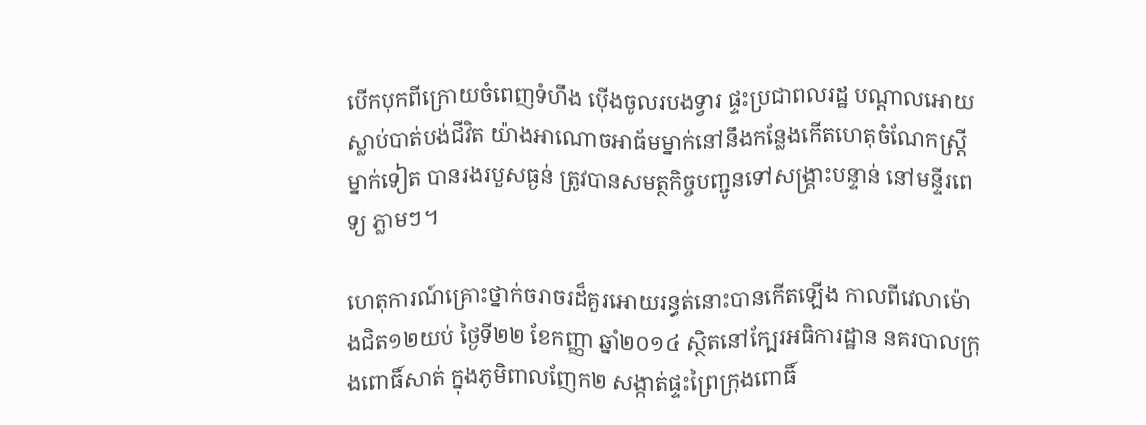បើកបុកពីក្រោយចំពេញទំហឹង ប៉ើងចូលរបងទ្វារ ផ្ទះប្រជាពលរដ្ឋ បណ្តាលអោយស្លាប់បាត់បង់ជីវិត យ៉ាងអាណោចអាធ័មម្នាក់នៅនឹងកន្លែងកើតហេតុចំណែកស្រ្តីម្នាក់ទៀត បានរងរបួសធ្ងន់ ត្រូវបានសមត្ថកិច្ចបញ្ជូនទៅសង្រ្គាះបន្ទាន់ នៅមន្ទីរពេទ្យ ភ្លាមៗ។

ហេតុការណ៍គ្រោះថ្នាក់ចរាចរដ៏គួរអោយរន្ធត់នោះបានកើតឡើង កាលពីវេលាម៉ោងជិត១២យប់ ថ្ងៃទី២២ ខែកញ្ញា ឆ្នាំ២០១៤ ស្ថិតនៅក្បែរអធិការដ្ឋាន នគរបាលក្រុងពោធិ៍សាត់ ក្នុងភូមិពាលញែក២ សង្កាត់ផ្ទះព្រៃក្រុងពោធិ៍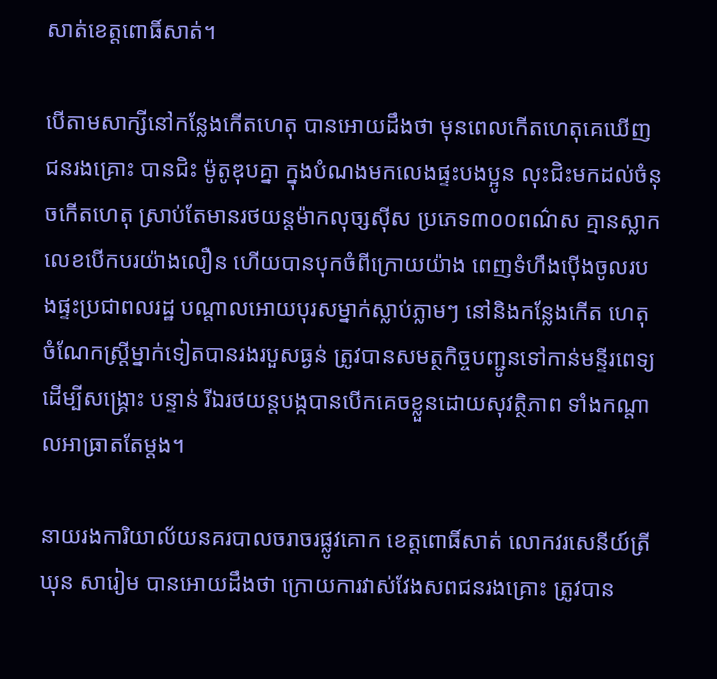សាត់ខេត្តពោធិ៍សាត់។

បើតាមសាក្សីនៅកន្លែងកើតហេតុ បានអោយដឹងថា មុនពេលកើតហេតុគេឃើញជនរងគ្រោះ បានជិះ ម៉ូតូឌុបគ្នា ក្នុងបំណងមកលេងផ្ទះបងប្អូន លុះជិះមកដល់ចំនុចកើតហេតុ ស្រាប់តែមានរថយន្តម៉ាកលុច្សស៊ីស ប្រភេទ៣០០ពណ៌ស គ្មានស្លាកលេខបើកបរយ៉ាងលឿន ហើយបានបុកចំពីក្រោយយ៉ាង ពេញទំហឹងប៉ើងចូលរបងផ្ទះប្រជាពលរដ្ឋ បណ្តាលអោយបុរសម្នាក់ស្លាប់ភ្លាមៗ នៅនិងកន្លែងកើត ហេតុ ចំណែកស្រ្តីម្នាក់ទៀតបានរងរបួសធ្ងន់ ត្រូវបានសមត្ថកិច្ចបញ្ជូនទៅកាន់មន្ទីរពេទ្យ ដើម្បីសង្រ្គោះ បន្ទាន់ រីឯរថយន្តបង្កបានបើកគេចខ្លួនដោយសុវត្ថិភាព ទាំងកណ្តាលអាធ្រាតតែម្តង។

នាយរងការិយាល័យនគរបាលចរាចរផ្លូវគោក ខេត្តពោធិ៍សាត់ លោកវរសេនីយ៍ត្រី ឃុន សារៀម បានអោយដឹងថា ក្រោយការវាស់វែងសពជនរងគ្រោះ ត្រូវបាន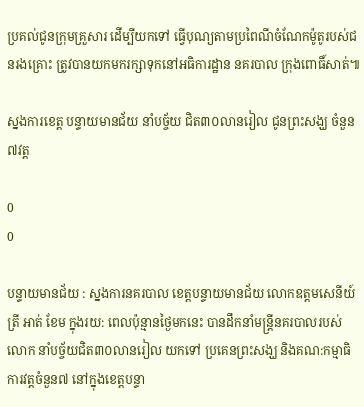ប្រគល់ជូនក្រុមគ្រួសារ ដើម្បីយកទៅ ធ្វើបុណ្យតាមប្រពៃណីចំណែកម៉ូតូរបស់ជនរងគ្រោះ ត្រូវបានយកមករក្សាទុកនៅអធិការដ្ឋាន នគរបាល ក្រុងពោធិ៍សាត់៕

ស្នងការខេត្ត បន្ទាយមានជ័យ នាំបច្ច័យ ជិត៣០លានរៀល ជូនព្រះសង្ឃ ចំនួន៧វត្ត

0
0

បន្ទាយមានជ័យ : ស្នងការនគរបាល ខេត្តបន្ទាយមានជ័យ លោកឧត្តមសេនីយ៍ត្រី អាត់ ខែម ក្នុងរយ: ពេលប៉ុន្មានថ្ងៃមកនេះ បានដឹកនាំមន្រ្តីនគរបាលរបស់លោក នាំបច្ច័យជិត៣០លានរៀល យកទៅ ប្រគេនព្រះសង្ឃ និងគណ:កម្មាធិការវត្តចំនួន៧ នៅក្នុងខេត្តបន្ទា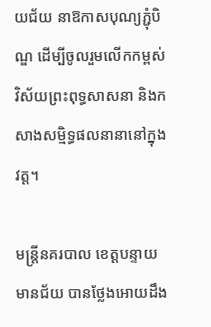យជ័យ នាឱកាសបុណ្យភ្ជុំបិណ្ឌ ដើម្បីចូលរួមលើកកម្ពស់ វិស័យព្រះពុទ្ធសាសនា និងកសាងសម្មិទ្ធផលនានានៅក្នុងវត្ត។

មន្រ្តីនគរបាល ខេត្តបន្ទាយមានជ័យ បានថ្លែងអោយដឹង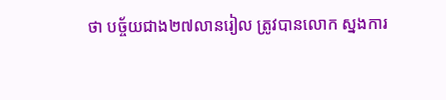ថា បច្ច័យជាង២៧លានរៀល ត្រូវបានលោក ស្នងការ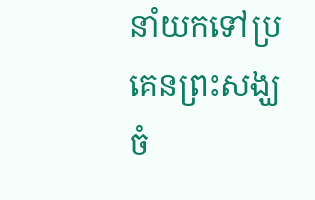នាំយកទៅប្រគេនព្រះសង្ឃចំ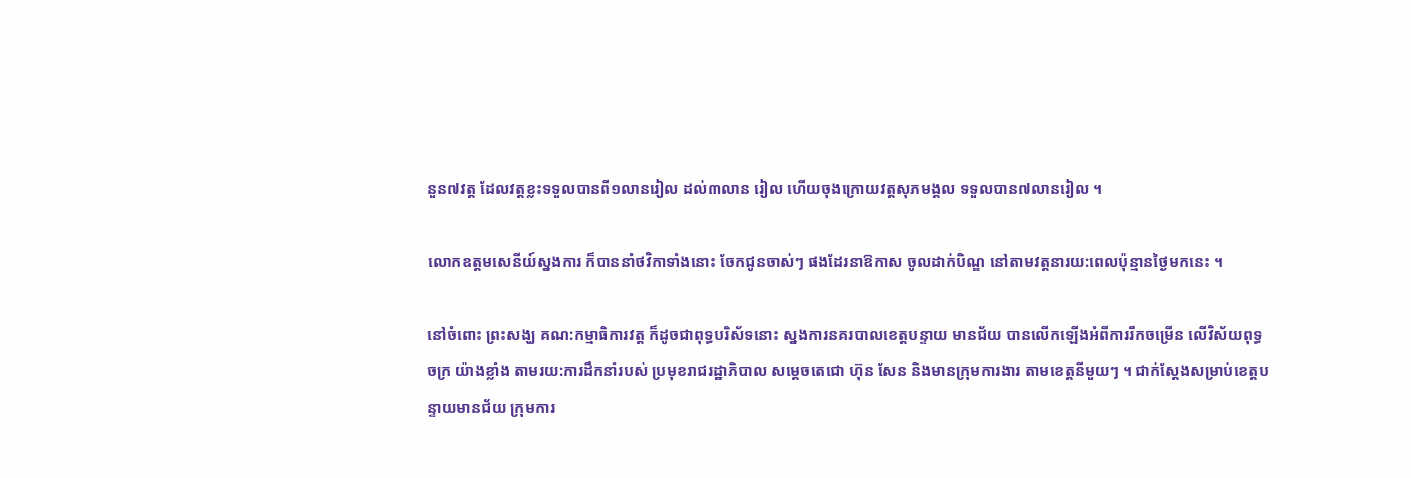នួន៧វត្ត ដែលវត្តខ្លះទទួលបានពី១លានរៀល ដល់៣លាន រៀល ហើយចុងក្រោយវត្តសុភមង្គល ទទួលបាន៧លានរៀល ។

លោកឧត្តមសេនីយ៍ស្នងការ ក៏បាននាំថវិកាទាំងនោះ ចែកជូនចាស់ៗ ផងដែរនាឱកាស ចូលដាក់បិណ្ឌ នៅតាមវត្តនារយ:ពេលប៉ុន្មានថ្ងៃមកនេះ ។

នៅចំពោះ ព្រះសង្ឃ គណ:កម្មាធិការវត្ត ក៏ដូចជាពុទ្ធបរិស័ទនោះ ស្នងការនគរបាលខេត្តបន្ទាយ មានជ័យ បានលើកឡើងអំពីការរីកចម្រើន លើវិស័យពុទ្ធចក្រ យ៉ាងខ្លាំង តាមរយ:ការដឹកនាំរបស់ ប្រមុខរាជរដ្ឋាភិបាល សម្តេចតេជោ ហ៊ុន សែន និងមានក្រុមការងារ តាមខេត្តនីមួយៗ ។ ជាក់ស្តែងសម្រាប់ខេត្តបន្ទាយមានជ័យ ក្រុមការ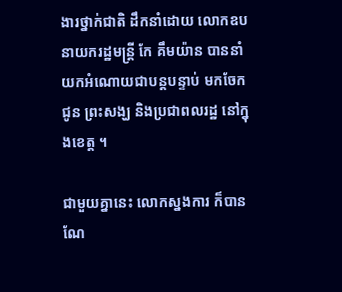ងារថ្នាក់ជាតិ ដឹកនាំដោយ លោកឧបនាយករដ្ឋមន្រ្តី កែ គឹមយ៉ាន បាននាំយកអំណោយជាបន្តបន្ទាប់ មកចែកជូន ព្រះសង្ឃ និងប្រជាពលរដ្ឋ នៅក្នុងខេត្ត ។

ជាមួយគ្នានេះ លោកស្នងការ ក៏បានណែ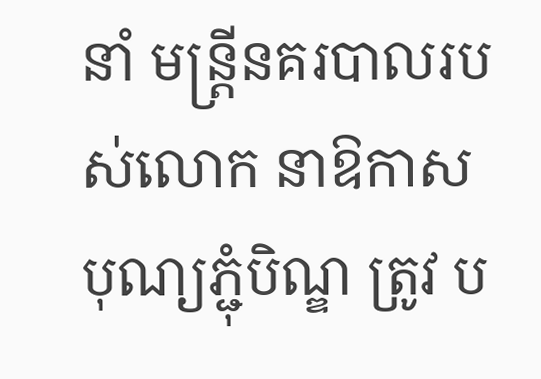នាំ មន្រ្តីនគរបាលរបស់លោក នាឱកាសបុណ្យភ្ជុំបិណ្ឌ ត្រូវ ប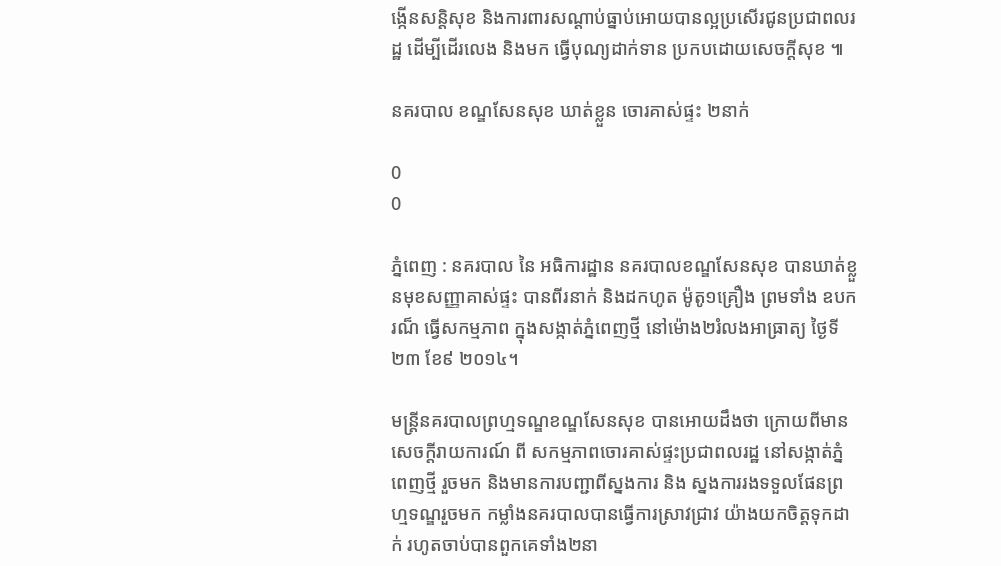ង្កើនសន្តិសុខ និងការពារសណ្តាប់ធ្នាប់អោយបានល្អប្រសើរជូនប្រជាពលរដ្ឋ ដើម្បីដើរលេង និងមក ធ្វើបុណ្យដាក់ទាន ប្រកបដោយសេចក្តីសុខ ៕

នគរបាល ខណ្ឌសែនសុខ ឃាត់ខ្លួន ចោរគាស់ផ្ទះ ២នាក់

0
0

ភ្នំពេញ : នគរបាល នៃ អធិការដ្ឋាន នគរបាលខណ្ឌសែនសុខ បានឃាត់ខ្លួនមុខសញ្ញាគាស់ផ្ទះ បានពីរនាក់ និងដកហូត ម៉ូតូ១គ្រឿង ព្រមទាំង ឧបករណ៏ ធ្វើសកម្មភាព ក្នុងសង្កាត់ភ្នំពេញថ្មី នៅម៉ោង២រំលងអាធ្រាត្យ ថ្ងៃទី២៣ ខែ៩ ២០១៤។

មន្រ្តីនគរបាលព្រហ្មទណ្ឌខណ្ឌសែនសុខ បានអោយដឹងថា ក្រោយពីមានសេចក្តីរាយការណ៍ ពី សកម្មភាពចោរគាស់ផ្ទះប្រជាពលរដ្ឋ នៅសង្កាត់ភ្នំពេញថ្មី រួចមក និងមានការបញ្ជាពីស្នងការ និង ស្នងការរងទទួលផែនព្រហ្មទណ្ឌរួចមក កម្លាំងនគរបាលបានធ្វើការស្រាវជ្រាវ យ៉ាងយកចិត្តទុកដាក់ រហូតចាប់បានពួកគេទាំង២នា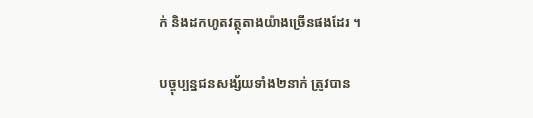ក់ និងដកហូតវត្ថុតាងយ៉ាងច្រើនផងដែរ ។

បច្ចុប្បន្នជនសង្ស័យទាំង២នាក់ ត្រូវបាន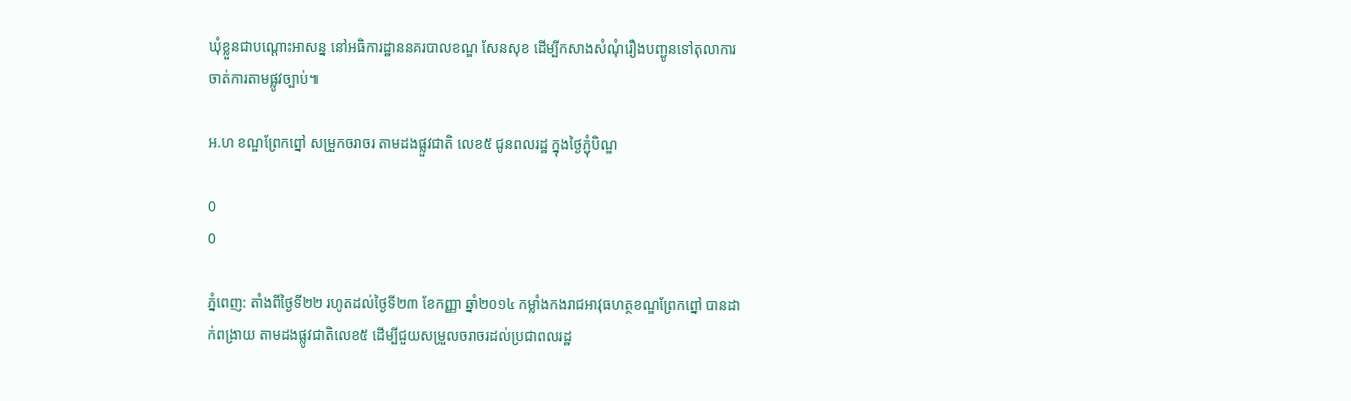ឃុំខ្លួនជាបណ្តោះអាសន្ន នៅអធិការដ្ឋាននគរបាលខណ្ឌ សែនសុខ ដើម្បីកសាងសំណុំរឿងបញ្ជូនទៅតុលាការ ចាត់ការតាមផ្លូវច្បាប់៕

អ.ហ ខណ្ឌព្រែកព្នៅ សម្រួកចរាចរ តាមដងផ្លួវជាតិ លេខ៥ ជូនពលរដ្ឋ ក្នុងថ្ងៃភ្ជុំបិណ្ឌ

0
0

ភ្នំពេញ: តាំងពីថ្ងៃទី២២ រហូតដល់ថ្ងៃទី២៣ ខែកញ្ញា ឆ្នាំ២០១៤ កម្លាំងកងរាជអាវុធហត្ថខណ្ឌព្រែកព្នៅ បានដាក់ពង្រាយ តាមដងផ្លូវជាតិលេខ៥ ដើម្បីជួយសម្រួលចរាចរដល់ប្រជាពលរដ្ឋ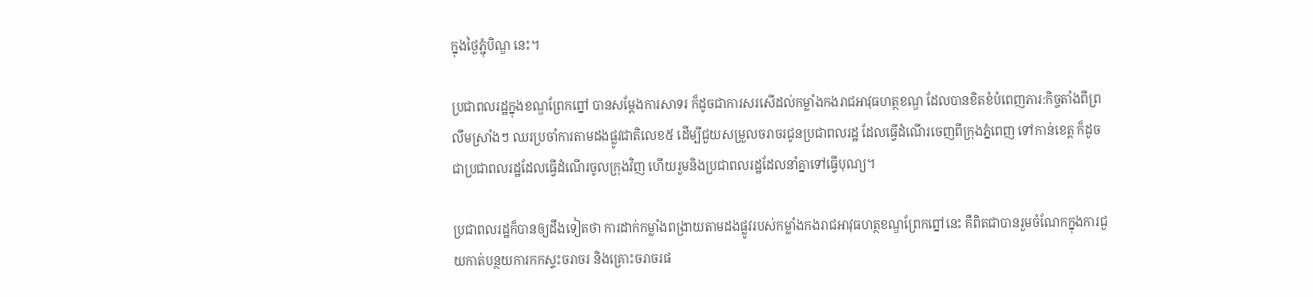ក្នុងថ្ងៃភ្ជុំបិណ្ឌ នេះ។

ប្រជាពលរដ្ឋក្នុងខណ្ឌព្រែកព្នៅ បានសម្តែងការសាទរ ក៏ដូចជាការសរសើដល់កម្លាំងកងរាជអាវុធហត្ថខណ្ឌ ដែលបានខិតខំបំពេញភារ:កិច្ចតាំងពីព្រលឹមស្រាំងៗ ឈរប្រចាំការតាមដងផ្លូវជាតិលេខ៥ ដើម្បីជួយសម្រួលចរាចរជូនប្រជាពលរដ្ឋ ដែលធ្វើដំណើរចេញពីក្រុងភ្នំពេញ ទៅកាន់ខេត្ត ក៏ដូចជាប្រជាពលរដ្ឋដែលធ្វើដំណើរចូលក្រុងវិញ ហើយរួមនិងប្រជាពលរដ្ឋដែលនាំគ្នាទៅធ្វើបុណ្យ។

ប្រជាពលរដ្ឋក៏បានឲ្យដឹងទៀតថា ការដាក់កម្លាំងពង្រាយតាមដងផ្លូវរបស់កម្លាំងកងរាជអាវុធហត្ថខណ្ឌព្រែកព្នៅនេះ គឺពិតជាបានរួមចំណែកក្នុងការជួយកាត់បន្ថយការកកស្ទះចរាចរ និងគ្រោះចរាចរផ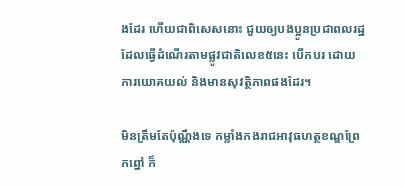ងដែរ ហើយជាពិសេសនោះ ជួយឲ្យបងប្អូនប្រជាពលរដ្ឋ ដែលធ្វើដំណើរតាមផ្លូវជាតិលេខ៥នេះ បើកបរ ដោយការយោគយល់ និងមានសុវត្ថិភាពផងដែរ។

មិនត្រឹមតែប៉ុណ្ណឹងទេ កម្លាំងកងរាជអាវុធហត្ថខណ្ឌព្រែកព្នៅ ក៏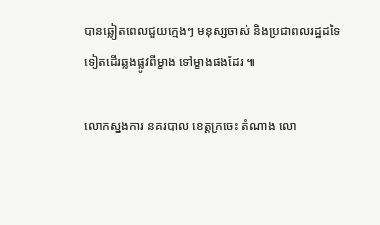បានឆ្លៀតពេលជួយក្មេងៗ មនុស្សចាស់ និងប្រជាពលរដ្ឋដទៃទៀតដើរឆ្លងផ្លូវពីម្ខាង ទៅម្ខាងផងដែរ ៕

លោកស្នងការ នគរបាល ខេត្តក្រចេះ តំណាង លោ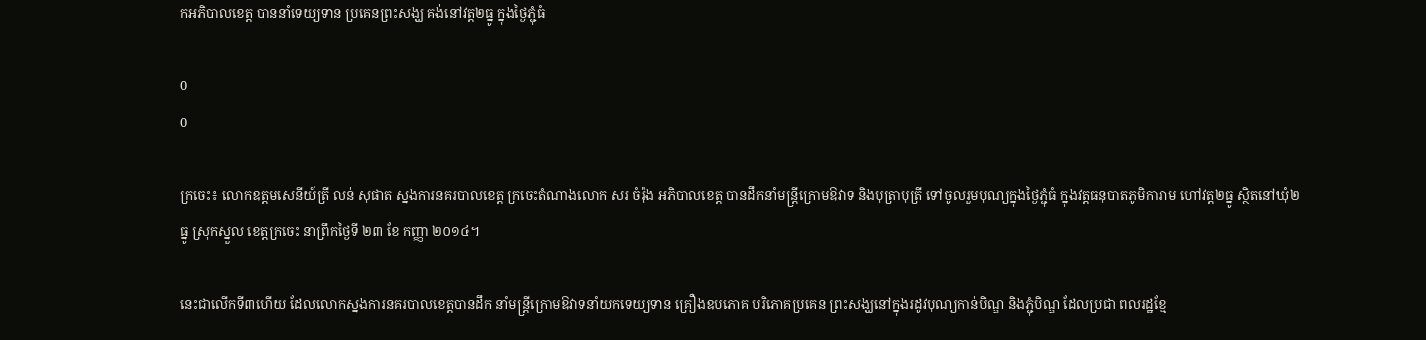កអភិបាលខេត្ត បាននាំទេយ្យទាន ប្រគេនព្រះសង្ឃ គង់នៅវត្ត២ធ្នូ ក្នុងថ្ងៃភ្ជុំធំ

0
0

ក្រចេះ៖ លោកឧត្តមសេនីយ៍ត្រី លន់ សុផាត ស្នងការនគរបាលខេត្ត ក្រចេះតំណាងលោក សរ ចំរ៉ុង អភិបាលខេត្ត បានដឹកនាំមន្រ្តីក្រោមឱវាទ និងបុត្រាបុត្រី ទៅចូលរួមបុណ្យក្នុងថ្ងៃភ្ជុំធំ ក្នុងវត្តធនុបាតភូមិការាម ហៅវត្ត២ធ្នូ ស្ថិតនៅឃុំ២ធ្នូ ស្រុកស្នួល ខេត្តក្រចេះ នាព្រឹកថ្ងៃទី ២៣ ខែ កញ្ញា ២០១៤។

នេះជាលើកទី៣ហើយ ដែលលោកស្នងការនគរបាលខេត្តបានដឹក នាំមន្រ្តីក្រោមឱវាទនាំយកទេយ្យទាន គ្រឿងឧបភោគ បរិភោគប្រគេន ព្រះសង្ឃនៅក្នុងរដូវបុណ្យកាន់បិណ្ឌ និងភ្ជុំបិណ្ឌ ដែលប្រជា ពលរដ្ឋខ្មែ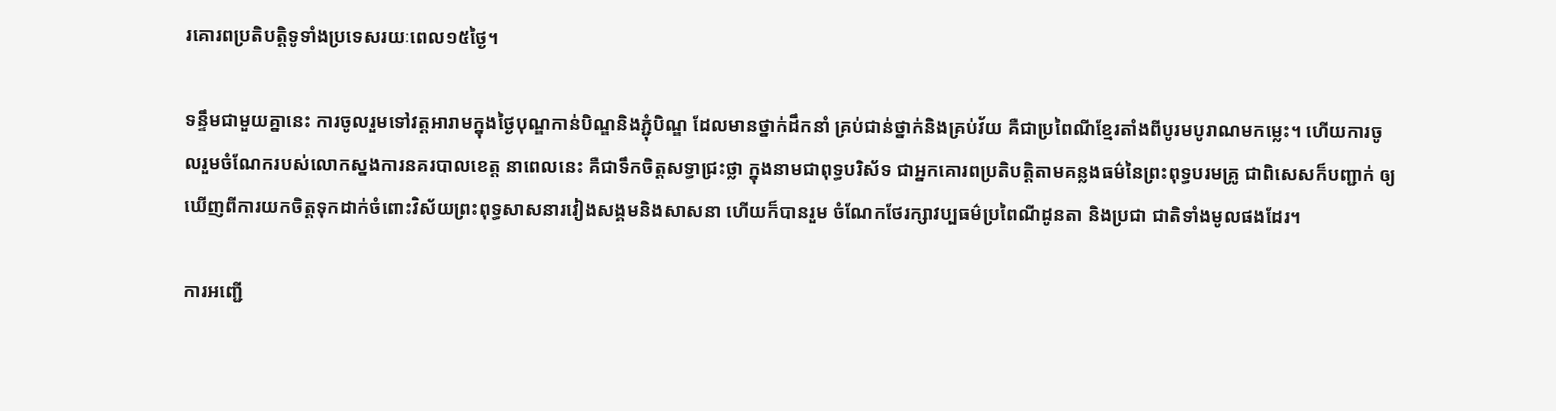រគោរពប្រតិបត្តិទូទាំងប្រទេសរយៈពេល១៥ថ្ងៃ។

ទន្ទឹមជាមួយគ្នានេះ ការចូលរួមទៅវត្តអារាមក្នុងថ្ងៃបុណ្ឌកាន់បិណ្ឌនិងភ្ជុំបិណ្ឌ ដែលមានថ្នាក់ដឹកនាំ គ្រប់ជាន់ថ្នាក់និងគ្រប់វ័យ គឺជាប្រពៃណីខ្មែរតាំងពីបូរមបូរាណមកម្លេះ។ ហើយការចូលរួមចំណែករបស់លោកស្នងការនគរបាលខេត្ត នាពេលនេះ គឺជាទឹកចិត្តសទ្ធាជ្រះថ្លា ក្នុងនាមជាពុទ្ធបរិស័ទ ជាអ្នកគោរពប្រតិបត្តិតាមគន្លងធម៌នៃព្រះពុទ្ធបរមគ្រូ ជាពិសេសក៏បញ្ជាក់ ឲ្យ ឃើញពីការយកចិត្តទុកដាក់ចំពោះវិស័យព្រះពុទ្ធសាសនារវៀងសង្គមនិងសាសនា ហើយក៏បានរួម ចំណែកថែរក្សាវប្បធម៌ប្រពៃណីដូនតា និងប្រជា ជាតិទាំងមូលផងដែរ។

ការអញ្ជើ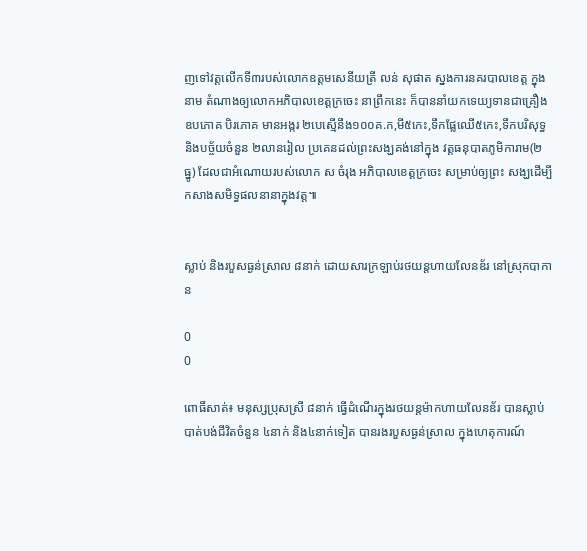ញទៅវត្តលើកទី៣របស់លោកឧត្តមសេនីយត្រី លន់ សុផាត ស្នងការនគរបាលខេត្ត ក្នុងនាម តំណាងឲ្យលោកអភិបាលខេត្តក្រចេះ នាព្រឹកនេះ ក៏បាននាំយកទេយ្យទានជាគ្រឿងឧបភោគ បិរភោគ មានអង្ករ ២បេស្មើនឹង១០០គ.ក,មី៥កេះ,ទឹកផ្លែឈើ៥កេះ,ទឹកបរិសុទ្ធ និងបច្ច័យចំនួន ២លានរៀល ប្រគេនដល់ព្រះសង្ឃគង់នៅក្នុង វត្តធនុបាតភូមិការាម(២ធ្នូ) ដែលជាអំណោយរបស់លោក ស ចំរុង អភិបាលខេត្តក្រចេះ សម្រាប់ឲ្យព្រះ សង្ឃដើម្បីកសាងសមិទ្ធផលនានាក្នុងវត្ត៕


ស្លាប់ និងរបួសធ្ងន់ស្រាល ៨នាក់ ដោយសារក្រឡាប់រថយន្តហាយលែនឌ័រ នៅស្រុកបាកាន

0
0

ពោធិ៍សាត់៖ មនុស្សប្រុសស្រី ៨នាក់ ធ្វើដំណើរក្នុងរថយន្តម៉ាកហាយលែនឌ័រ បានស្លាប់បាត់បង់ជីវិតចំនួន ៤នាក់ និង៤នាក់ទៀត បានរងរបួសធ្ងន់ស្រាល ក្នុងហេតុការណ៍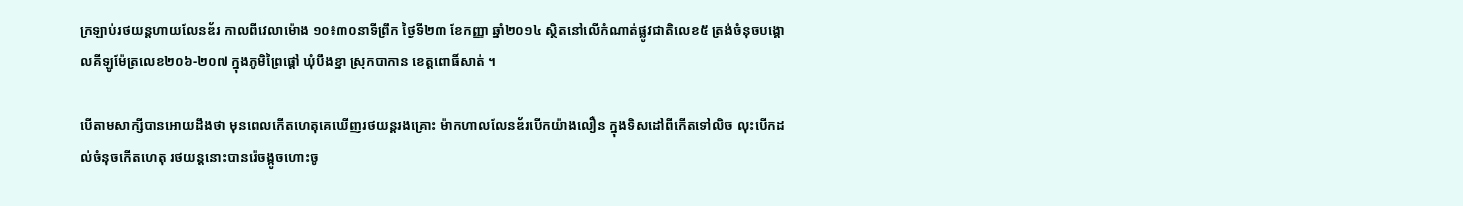ក្រឡាប់រថយន្តហាយលែនឌ័រ កាលពីវេលាម៉ោង ១០៖៣០នាទីព្រឹក ថ្ងៃទី២៣ ខែកញ្ញា ឆ្នាំ២០១៤ ស្ថិតនៅលើកំណាត់ផ្លូវជាតិលេខ៥ ត្រង់ចំនុចបង្គោលគីឡូម៉ែត្រលេខ២០៦-២០៧ ក្នុងភូមិព្រៃផ្តៅ ឃុំបឹងខ្នា ស្រុកបាកាន ខេត្តពោធិ៍សាត់ ។

បើតាមសាក្សីបានអោយដឹងថា មុនពេលកើតហេតុគេឃើញរថយន្តរងគ្រោះ ម៉ាកហាលលែនឌ័របើកយ៉ាងលឿន ក្នុងទិសដៅពីកើតទៅលិច លុះបើកដល់ចំនុចកើតហេតុ រថយន្តនោះបានរ៉េចង្កូចហោះចូ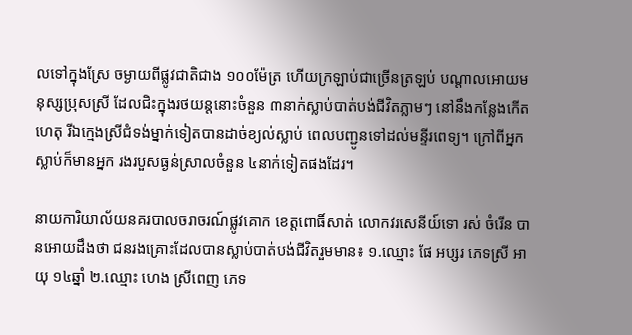លទៅក្នុងស្រែ ចម្ងាយពីផ្លូវជាតិជាង ១០០ម៉ែត្រ ហើយក្រឡាប់ជាច្រើនត្រឡប់ បណ្តាលអោយមនុស្សប្រុសស្រី ដែលជិះក្នុងរថយន្តនោះចំនួន ៣នាក់ស្លាប់បាត់បង់ជីវិតភ្លាមៗ នៅនឹងកន្លែងកើតហេតុ រីឯក្មេងស្រីជំទង់ម្នាក់ទៀតបានដាច់ខ្យល់ស្លាប់ ពេលបញ្ជូនទៅដល់មន្ទីរពេទ្យ។ ក្រៅពីអ្នកស្លាប់ក៏មានអ្នក រងរបួសធ្ងន់ស្រាលចំនួន ៤នាក់ទៀតផងដែរ។

នាយការិយាល័យនគរបាលចរាចរណ៍ផ្លូវគោក ខេត្តពោធិ៍សាត់ លោកវរសេនីយ៍ទោ រស់ ចំរើន បានអោយដឹងថា ជនរងគ្រោះដែលបានស្លាប់បាត់បង់ជីវិតរួមមាន៖ ១.ឈ្មោះ ផែ អប្សរ ភេទស្រី អាយុ ១៤ឆ្នាំ ២.ឈ្មោះ ហេង ស្រីពេញ ភេទ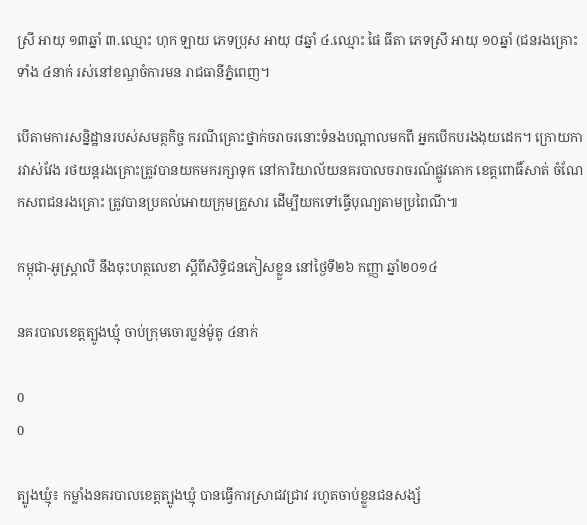ស្រី អាយុ ១៣ឆ្នាំ ៣.ឈ្មោះ ហុក ឡាយ ភេទប្រុស អាយុ ៨ឆ្នាំ ៤.ឈ្មោះ ផៃ ធីតា ភេទស្រី អាយុ ១០ឆ្នាំ (ជនរងគ្រោះទាំង ៤នាក់ រស់នៅខណ្ឌចំការមន រាជធានីភ្នំពេញ។

បើតាមការសន្និដ្ឋានរបស់សមត្ថកិច្ច ករណីគ្រោះថ្នាក់ចរាចរនោះទំនងបណ្តាលមកពី អ្នកបើកបរងងុយដេក។ ក្រោយការវាស់វែង រថយន្តរងគ្រោះត្រូវបានយកមករក្សាទុក នៅការិយាល័យនគរបាលចរាចរណ៍ផ្លូវគោក ខេត្តពោធិ៍សាត់ ចំណែកសពជនរងគ្រោះ ត្រូវបានប្រគល់អោយក្រុមគ្រួសារ ដើម្បីយកទៅធ្វើបុណ្យតាមប្រពៃណី៕

កម្ពុជា-អូស្ដ្រាលី នឹងចុះហត្ថលេខា ស្ដីពីសិទ្ធិជនភៀសខ្លួន នៅថ្ងៃទី២៦ កញ្ញា ឆ្នាំ២០១៤

នគរបាលខេត្តត្បូងឃ្មុំ ចាប់ក្រុមចោរប្លន់ម៉ូតូ ៤នាក់

0
0

ត្បូងឃ្មុំ៖ កម្លាំងនគរបាលខេត្តត្បូងឃ្មុំ បានធ្វើការស្រាជវជ្រាវ រហូតចាប់ខ្លួនជនសង្ស័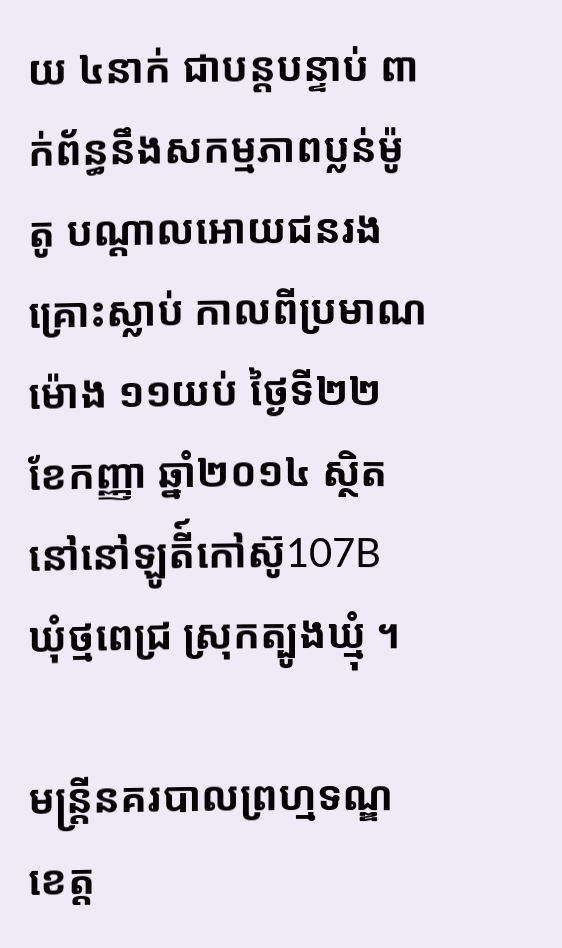យ ៤នាក់ ជាបន្តបន្ទាប់ ពាក់ព័ន្ធនឹងសកម្មភាពប្លន់ម៉ូតូ បណ្តាលអោយជនរងគ្រោះស្លាប់ កាលពីប្រមាណម៉ោង ១១យប់ ថ្ងៃទី២២ ខែកញ្ញា ឆ្នាំ២០១៤ ស្ថិតនៅនៅឡូតី៍កៅស៊ូ107B ឃុំថ្មពេជ្រ ស្រុកត្បូងឃ្មុំ ។

មន្រ្តីនគរបាលព្រហ្មទណ្ឌខេត្ត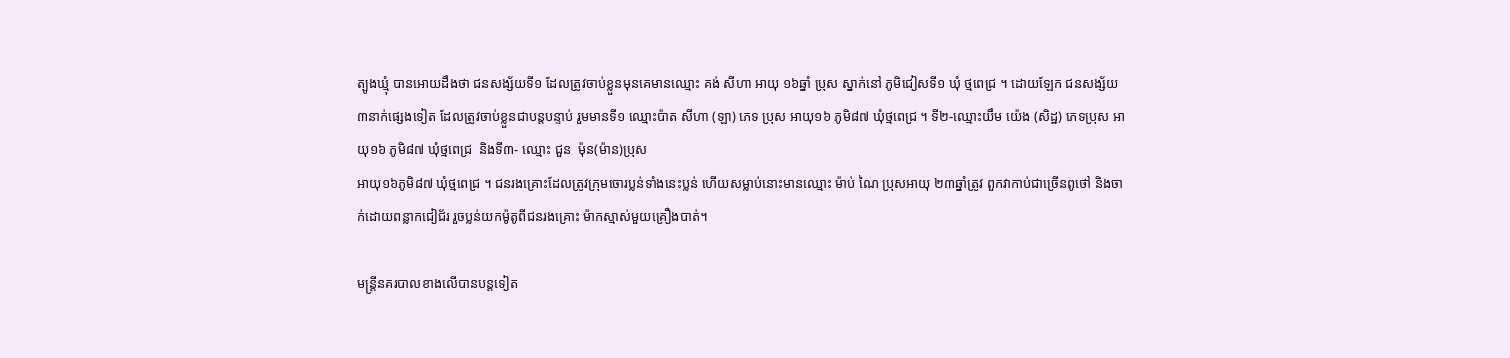ត្បូងឃ្មុំ បានអោយដឹងថា ជនសង្ស័យទី១ ដែលត្រូវចាប់ខ្លួនមុនគេមានឈ្មោះ គង់ សីហា អាយុ ១៦ឆ្នាំ ប្រុស ស្នាក់នៅ ភូមិជៀសទី១ ឃុំ ថ្មពេជ្រ ។ ដោយឡែក ជនសង្ស័យ ៣នាក់ផ្សេងទៀត ដែលត្រូវចាប់ខ្លួនជាបន្តបន្ទាប់ រួមមានទី១ ឈ្មោះប៉ាត សីហា (ឡា) ភេទ ប្រុស អាយុ១៦ ភូមិ៨៧ ឃុំថ្មពេជ្រ ។ ទី២-ឈ្មោះយឹម យ៉េង (សិដ្ឋ) ភេទប្រុស អាយុ១៦ ភូមិ៨៧ ឃុំថ្មពេជ្រ  និងទី៣- ឈ្មោះ ជួន  ម៉ុន(ម៉ាន)ប្រុស
អាយុ១៦ភូមិ៨៧ ឃុំថ្មពេជ្រ ។ ជនរងគ្រោះដែលត្រូវក្រុមចោរប្លន់ទាំងនេះប្លន់ ហើយសម្លាប់នោះមានឈ្មោះ ម៉ាប់ ណៃ ប្រុសអាយុ ២៣ឆ្នាំត្រូវ ពួកវាកាប់ជាច្រើនពូថៅ និងចាក់ដោយពន្លាកជៀជ័រ រួចប្លន់យកម៉ូតូពីជនរងគ្រោះ ម៉ាកស្មាស់មួយគ្រឿងបាត់។

មន្រ្តីនគរបាលខាងលើបានបន្តទៀត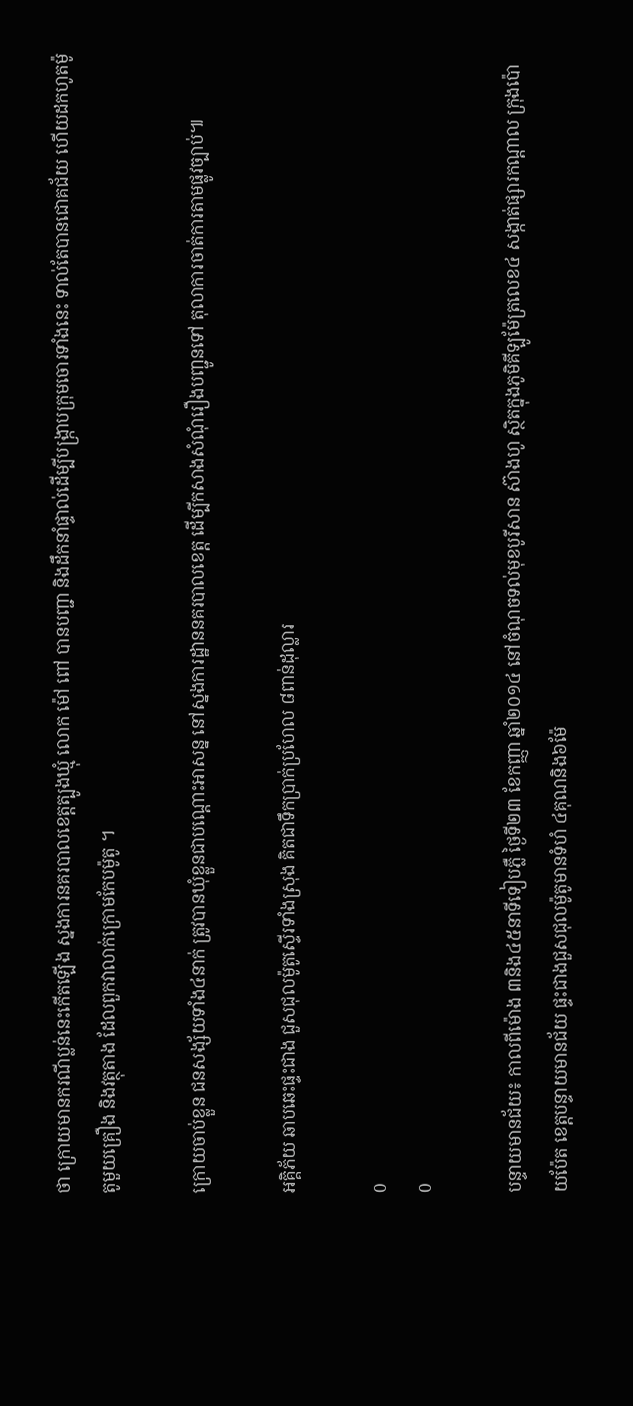ថា ក្រោយមានករណីប្លន់នេះកើតឡើង ស្នងការនគរបាលខេត្តត្បូងឃ្មុំ លោក ម៉ៅ ពៅ បានបញ្ជា និងដឹកនាំផ្ទាល់ដើម្បីបង្ក្រាបក្រុមចោរទាំងនេះ ទាល់តែបានជោគជ័យ ហើយដកហូតម៉ូតូមួយគ្រឿង និងវត្ថុតាង ដែលពួកវាលាក់ក្រោមកែបម៉ូតូ ។

ក្រោយចាប់ខ្លួន ជនសង្ស័យទាំង៤នាក់ ត្រូវបានឃុំខ្លួនជាបណ្តោះអាសន្ន នៅស្នងការដ្ឋាននគរបាលខេត្ត ដើម្បីកសាងសំណុំរឿងបញ្ជូនទៅ តុលាការចាត់ការតាមផ្លូវច្បាប់៕

អគ្គិភ័យ ឆាបឆេះផ្ទះជាង ជួសជុលម៉ូតូស្ទើរទាំងស្រុង គិតជាទឹកប្រាក់ប្រហែល ៨ពាន់ដុល្លារ

0
0

បន្ទាយមានជ័យ៖ កាលពីម៉ោង ៣និង៤៥នាទីទៀបភ្លឺ ថ្ងៃទី២៣ ខែកញ្ញា ឆ្នាំ២០១៤ នៅចំណុចទល់មុខបូរីសាន ស៊ាងហូ ស្ថិតក្នុងភូមិគីឡូម៉ែត្រលេខ៤ សង្កាត់ផ្សារកណ្ដាល ក្រុងប៉ោយប៉ែត ខេត្តបន្ទាយមានជ័យ ផ្ទះជាងជួសជុលម៉ូតូមានទំហំ ៤គុណនិង៦ម៉ែ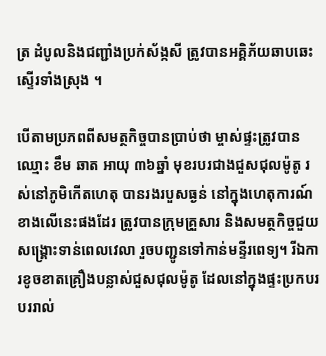ត្រ ដំបូលនិងជញ្ជាំងប្រក់ស័ង្កសី ត្រូវបានអគ្គិភ័យឆាបឆេះស្ទើរទាំងស្រុង ។

បើតាមប្រភពពីសមត្ថកិច្ចបានប្រាប់ថា ម្ចាស់ផ្ទះត្រូវបានឈ្មោះ ខឹម ឆាត អាយុ ៣៦ឆ្នាំ មុខរបរជាងជួសជុលម៉ូតូ រស់នៅភូមិកើតហេតុ បានរងរបួសធ្ងន់ នៅក្នុងហេតុការណ៍ខាងលើនេះផងដែរ ត្រូវបានក្រុមគ្រួសារ និងសមត្ថកិច្ចជួយសង្គ្រោះទាន់ពេលវេលា រួចបញ្ជូនទៅកាន់មន្ទីរពេទ្យ។ រីឯការខូចខាតគ្រឿងបន្លាស់ជួសជុលម៉ូតូ ដែលនៅក្នុងផ្ទះប្រកបរបររាល់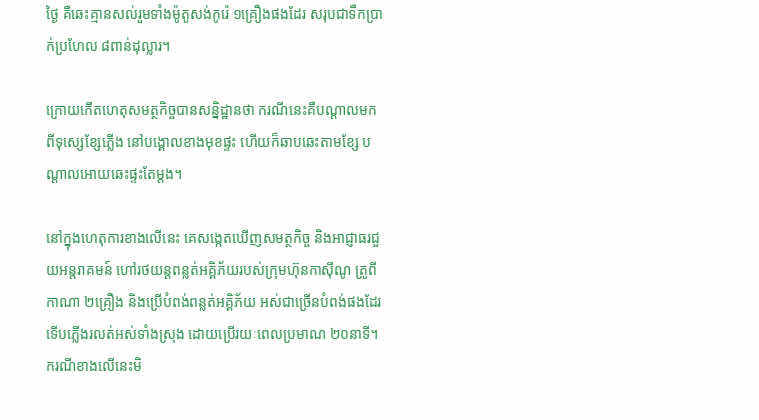ថ្ងៃ គឺឆេះគ្មានសល់រួមទាំងម៉ូតូសង់កូរ៉េ ១គ្រឿងផងដែរ សរុបជាទឹកប្រាក់ប្រហែល ៨ពាន់ដុល្លារ។

ក្រោយកើតហេតុសមត្ថកិច្ចបានសន្និដ្ឋានថា ករណីនេះគឺបណ្ដាលមកពីទុស្សេខ្សែភ្លើង នៅបង្គោលខាងមុខផ្ទះ ហើយក៏ឆាបឆេះតាមខ្សែ បណ្ដាលអោយឆេះផ្ទះតែម្ដង។

នៅក្នុងហេតុការខាងលើនេះ គេសង្កេតឃើញសមត្ថកិច្ច និងអាជ្ញាធរជួយអន្តរាគមន៍ ហៅរថយន្តពន្លត់អគ្គិភ័យរបស់ក្រុមហ៊ុនកាស៊ីណូ ត្រូពីកាណា ២គ្រឿង និងប្រើបំពង់ពន្លត់អគ្គិភ័យ អស់ជាច្រើនបំពង់ផងដែរ ទើបភ្លើងរលត់អស់ទាំងស្រុង ដោយប្រើរយៈពេលប្រមាណ ២០នាទី។ ករណីខាងលើនេះមិ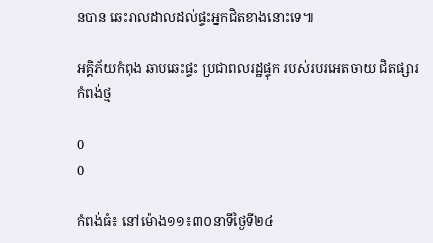នបាន ឆេះរាលដាលដល់ផ្ទះអ្នកជិតខាងនោះទេ៕

អគ្គិភ័យកំពុង ឆាបឆេះផ្ទះ ប្រជាពលរដ្ឋផ្ទុក របស់របរអេតចាយ ជិតផ្សារកំពង់ថ្ម

0
0

កំពង់ធំ៖ នៅម៉ោង១១៖៣០នាទីថ្ងៃទី២៤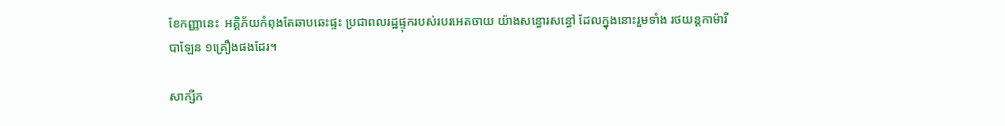ខែកញ្ញានេះ  អគ្គិភ័យកំពុងតែឆាបឆេះផ្ទះ ប្រជាពលរដ្ឋផ្ទុករបស់របរអេតចាយ យ៉ាងសន្ធោរសន្ធៅ ដែលក្នុងនោះរួមទាំង រថយន្តកាម៉ារីបាឡែន ១គ្រឿងផងដែរ។

សាក្សីក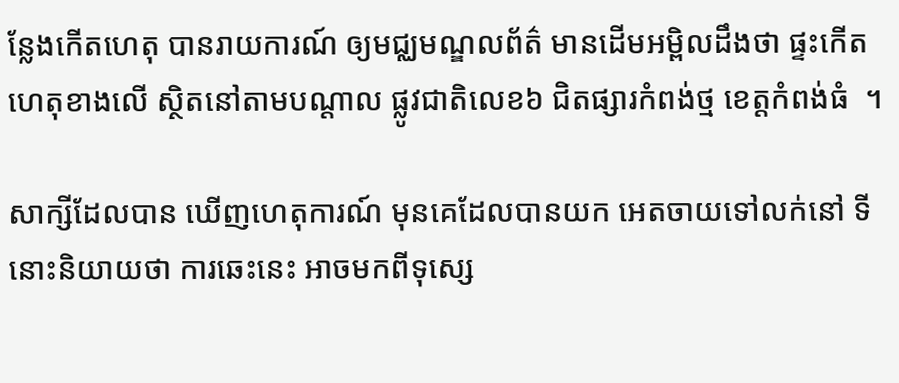ន្លែងកើតហេតុ បានរាយការណ៍ ឲ្យមជ្ឈមណ្ឌលព័ត៌ មានដើមអម្ពិលដឹងថា ផ្ទះកើតហេតុខាងលើ ស្ថិតនៅតាមបណ្តាល ផ្លូវជាតិលេខ៦ ជិតផ្សារកំពង់ថ្ម ខេត្តកំពង់ធំ  ។

សាក្សីដែលបាន ឃើញហេតុការណ៍ មុនគេដែលបានយក អេតចាយទៅលក់នៅ ទីនោះនិយាយថា ការឆេះនេះ អាចមកពីទុស្សេ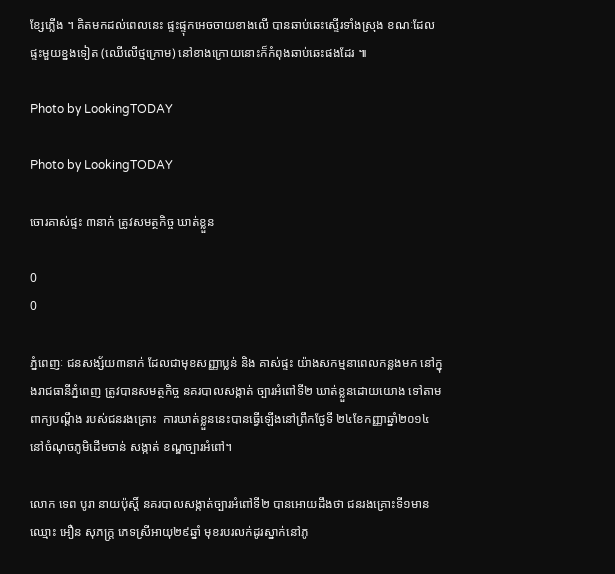ខ្សែភ្លើង ។ គិតមកដល់ពេលនេះ ផ្ទះផ្ទុកអេចចាយខាងលើ បានឆាប់ឆេះស្ទើរទាំងស្រុង ខណៈដែលផ្ទះមួយខ្នងទៀត (ឈើលើថ្មក្រោម) នៅខាងក្រោយនោះក៏កំពុងឆាប់ឆេះផងដែរ ៕

Photo by LookingTODAY

Photo by LookingTODAY

ចោរគាស់ផ្ទះ ៣នាក់ ត្រូវសមត្ថកិច្ច ឃាត់ខ្លួន

0
0

ភ្នំពេញៈ ជនសង្ស័យ៣នាក់ ដែលជាមុខសញ្ញាប្លន់ និង គាស់ផ្ទះ យ៉ាងសកម្មនាពេលកន្លងមក នៅក្នុងរាជធានីភ្នំពេញ ត្រូវបានសមត្ថកិច្ច នគរបាលសង្កាត់ ច្បារអំពៅទី២ ឃាត់ខ្លួនដោយយោង ទៅតាមពាក្យបណ្តឹង របស់ជនរងគ្រោះ  ការឃាត់ខ្លួននេះបានធ្វើឡើងនៅព្រឹកថ្ងែទី ២៤ខែកញ្ញាឆ្នាំ២០១៤ នៅចំណុចភូមិដើមចាន់ សង្កាត់ ខណ្ឌច្បារអំពៅ។

លោក ទេព បូរា នាយប៉ុស្តិ៍ នគរបាលសង្កាត់ច្បារអំពៅទី២ បានអោយដឹងថា ជនរងគ្រោះទី១មានឈ្មោះ អឿន សុភក្ត្រ ភេទស្រីអាយុ២៩ឆ្នាំ មុខរបរលក់ដូរស្នាក់នៅភូ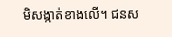មិសង្កាត់ខាងលើ។ ជនស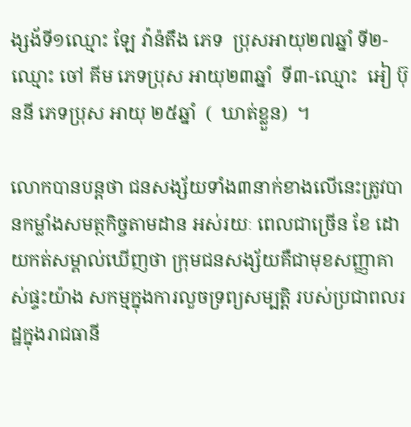ង្សង័ទី១ឈ្មោះ ឡែ វ៉ាន៉តឹង ភេទ  ប្រុសអាយុ២៧ឆ្នាំ ទី២-ឈ្មោះ ចៅ គីម ភេទប្រុស អាយុ២៣ឆ្នាំ  ទី៣-ឈ្មោះ  អៀ ប៊ុននី ភេទប្រុស អាយុ ២៥ឆ្នាំ  (  ឃាត់ខ្លួន)  ។

លោកបានបន្តថា ជនសង្ស័យទាំង៣នាក់ខាងលើនេះត្រូវបានកម្លាំងសមត្ថកិច្ចតាមដាន អស់រយៈ ពេលជាច្រើន ខែ ដោយកត់សម្គាល់ឃើញថា ក្រុមជនសង្ស័យគឺជាមុខសញ្ញាគាស់ផ្ទះយ៉ាង សកម្មក្នុងការលួចទ្រព្យសម្បត្តិ របស់ប្រជាពលរដ្ឋក្នុងរាជធានី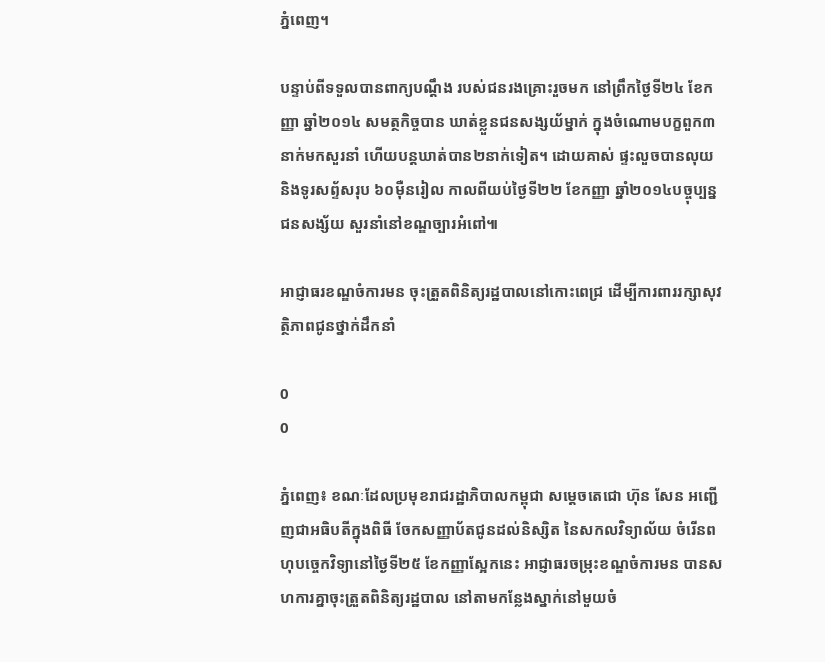ភ្នំពេញ។

បន្ទាប់ពីទទួលបានពាក្យបណ្តឹង របស់ជនរងគ្រោះរួចមក នៅព្រឹកថ្ងៃទី២៤ ខែកញ្ញា ឆ្នាំ២០១៤ សមត្ថកិច្ចបាន ឃាត់ខ្លួនជនសង្សយ័ម្នាក់ ក្នុងចំណោមបក្ខពួក៣នាក់មកសួរនាំ ហើយបន្តឃាត់បាន២នាក់ទៀត។ ដោយគាស់ ផ្ទះលួចបានលុយ និងទូរសព្ទ័សរុប ៦០ម៉ឺនរៀល កាលពីយប់ថ្ងៃទី២២ ខែកញ្ញា ឆ្នាំ២០១៤បច្ចុប្បន្ន ជនសង្ស័យ សួរនាំនៅខណ្ឌច្បារអំពៅ៕

អាជ្ញាធរខណ្ឌចំការមន ចុះត្រួតពិនិត្យរដ្ឋបាលនៅកោះពេជ្រ ដើម្បីការពាររក្សាសុវត្ថិភាពជូនថ្នាក់ដឹកនាំ

0
0

ភ្នំពេញ៖ ខណៈដែលប្រមុខរាជរដ្ឋាភិបាលកម្ពុជា សម្តេចតេជោ ហ៊ុន សែន អញ្ជើញជាអធិបតីក្នុងពិធី ចែកសញ្ញាប័តជូនដល់និស្សិត នៃសកលវិទ្យាល័យ ចំរើនពហុបច្ចេកវិទ្យានៅថ្ងៃទី២៥ ខែកញ្ញាស្អែកនេះ អាជ្ញាធរចម្រុះខណ្ឌចំការមន បានសហការគ្នាចុះត្រួតពិនិត្យរដ្ឋបាល នៅតាមកន្លែងស្នាក់នៅមួយចំ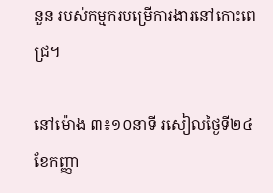នួន របស់កម្មករបម្រើការងារនៅកោះពេជ្រ។

នៅម៉ោង ៣៖១០នាទី រសៀលថ្ងៃទី២៤ ខែកញ្ញា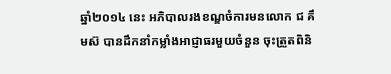ឆ្នាំ២០១៤ នេះ អភិបាលរងខណ្ឌចំការមនលោក ជ គឹមស៊ បានដឹកនាំកម្លាំងអាជ្ញាធរមួយចំនួន ចុះត្រួតពិនិ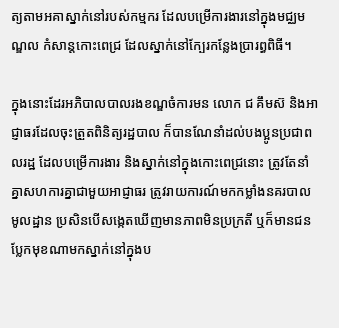ត្យតាមអគាស្នាក់នៅរបស់កម្មករ ដែលបម្រើការងារនៅក្នុងមជ្ឈមណ្ឌល កំសាន្តកោះពេជ្រ ដែលស្នាក់នៅក្បែរកន្លែងប្រារព្ធពិធី។

ក្នុងនោះដែរអភិបាលបាលរងខណ្ឌចំការមន លោក ជ គឹមស៊ និងអាជ្ញាធរដែលចុះត្រួតពិនិត្យរដ្ឋបាល ក៏បានណែនាំដល់បងប្អូនប្រជាពលរដ្ឋ ដែលបម្រើការងារ និងស្នាក់នៅក្នុងកោះពេជ្រនោះ ត្រូវតែនាំគ្នាសហការគ្នាជាមួយអាជ្ញាធរ ត្រូវរាយការណ៍មកកម្លាំងនគរបាលមូលដ្ឋាន ប្រសិនបើសង្កេតឃើញមានភាពមិនប្រក្រតី ឬក៏មានជនប្លែកមុខណាមកស្នាក់នៅក្នុងប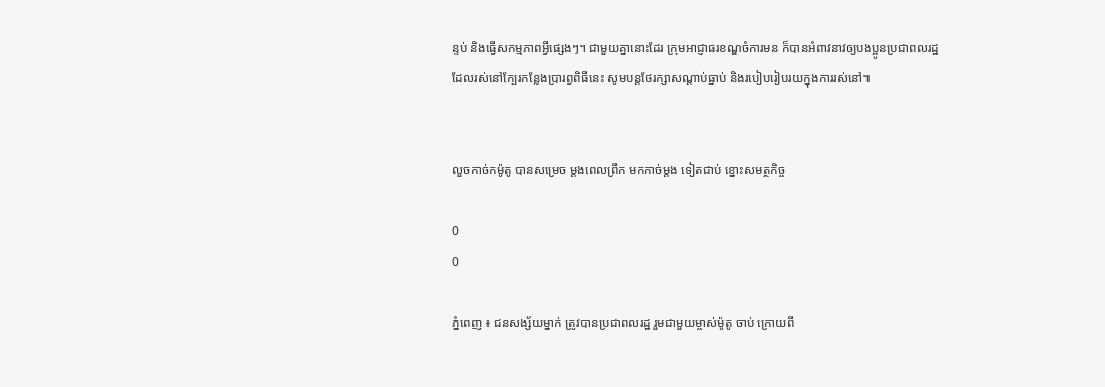ន្ទប់ និងធ្វើសកម្មភាពអ្វីផ្សេងៗ។ ជាមួយគ្នានោះដែរ ក្រុមអាជ្ញាធរខណ្ឌចំការមន ក៏បានអំពាវនាវឲ្យបងប្អូនប្រជាពលរដ្ឋ ដែលរស់នៅក្បែរកន្លែងប្រារព្វពិធីនេះ សូមបន្តថែរក្សាសណ្តាប់ធ្នាប់ និងរបៀបរៀបរយក្នុងការរស់នៅ៕


លួចកាច់កម៉ូតូ បានសម្រេច ម្តងពេលព្រឹក មកកាច់ម្តង ទៀតជាប់ ខ្នោះសមត្ថកិច្ច

0
0

ភ្នំពេញ ៖ ជនសង្ស័យម្នាក់ ត្រូវបានប្រជាពលរដ្ឋ រួមជាមួយម្ចាស់ម៉ូតូ ចាប់ ក្រោយពី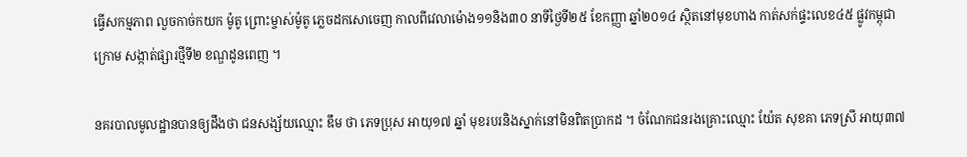ធ្វើសកម្មភាព លួចកាច់កយក ម៉ូតូ ព្រោះម្ចាស់ម៉ូតូ ភ្លេចដកសោចេញ កាលពីវេលាម៉ោង១១និង៣០ នាទីថ្ងៃទី២៥ ខែកញ្ញា ឆ្នាំ២០១៤ ស្ថិតនៅមុខហាង កាត់សក់ផ្ទះលេខ៤៥ ផ្លូវកម្ពុជាក្រោម សង្កាត់ផ្សារថ្មីទី២ ខណ្ឌដូនពេញ ។

នគរបាលមូលដ្ឋានបានឲ្យដឹងថា ជនសង្ស័យឈ្មោះ ឌឹម ថា ភេទប្រុស អាយុ១៧ ឆ្នាំ មុខរបរនិងស្នាក់នៅមិនពិតប្រាកដ ។ ចំណែកជនរងគ្រោះឈ្មោះ យ៉ែត សុខគា ភេទស្រី អាយុ៣៧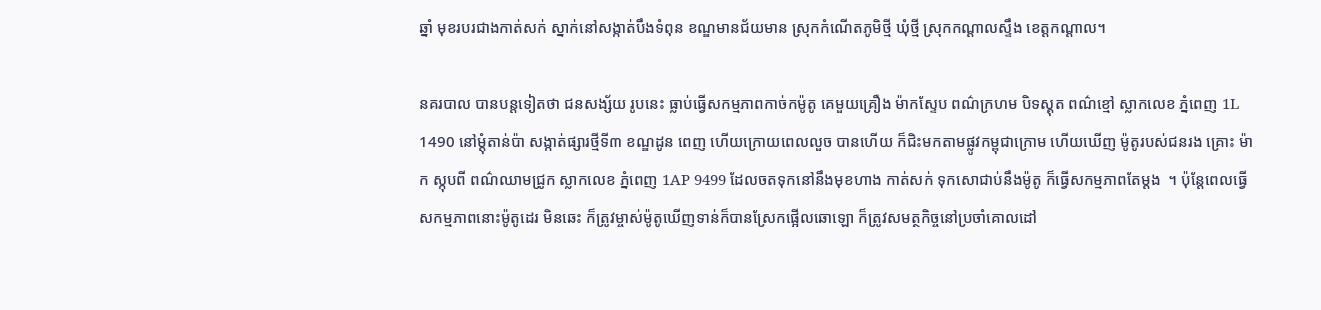ឆ្នាំ មុខរបរជាងកាត់សក់ ស្នាក់នៅសង្កាត់បឹងទំពុន ខណ្ឌមានជ័យមាន ស្រុកកំណើតភូមិថ្មី ឃុំថ្មី ស្រុកកណ្ដាលស្ទឹង ខេត្តកណ្តាល។

នគរបាល បានបន្តទៀតថា ជនសង្ស័យ រូបនេះ ធ្លាប់ធ្វើសកម្មភាពកាច់កម៉ូតូ គេមួយគ្រឿង ម៉ាកស្ទែប ពណ៌ក្រហម បិទស្គុត ពណ៌ខ្មៅ ស្លាកលេខ ភ្នំពេញ 1L 1490 នៅម្ដុំតាន់ប៉ា សង្កាត់ផ្សារថ្មីទី៣ ខណ្ឌដូន ពេញ ហើយក្រោយពេលលួច បានហើយ ក៏ជិះមកតាមផ្លូវកម្ពុជាក្រោម ហើយឃើញ ម៉ូតូរបស់ជនរង គ្រោះ ម៉ាក ស្កុបពី ពណ៌ឈាមជ្រូក ស្លាកលេខ ភ្នំពេញ 1AP 9499 ដែលចតទុកនៅនឹងមុខហាង កាត់សក់ ទុកសោជាប់នឹងម៉ូតូ ក៏ធ្វើសកម្មភាពតែម្តង  ។ ប៉ុន្តែពេលធ្វើសកម្មភាពនោះម៉ូតូដេរ មិនឆេះ ក៏ត្រូវម្ចាស់ម៉ូតូឃើញទាន់ក៏បានស្រែកផ្អើលឆោឡោ ក៏ត្រូវសមត្ថកិច្ចនៅប្រចាំគោលដៅ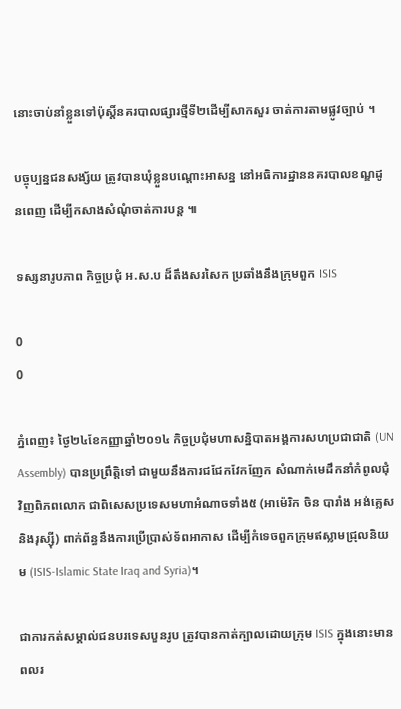នោះចាប់នាំខ្លួនទៅប៉ុស្តិ៍នគរបាលផ្សារថ្មីទី២ដើម្បីសាកសួរ ចាត់ការតាមផ្លូវច្បាប់ ។

បច្ចុប្បន្នជនសង្ស័យ ត្រូវបានឃុំខ្លួនបណ្តោះអាសន្ន នៅអធិការដ្ឋាននគរបាលខណ្ឌដូនពេញ ដើម្បីកសាងសំណុំចាត់ការបន្ត ៕

ទស្សនារូបភាព កិច្ចប្រជុំ អ.ស.ប ដ៏តឹងសរសៃក ប្រឆាំងនឹងក្រុមពួក ISIS

0
0

ភ្នំពេញ៖ ថ្ងៃ២៤ខែកញ្ញាឆ្នាំ២០១៤ កិច្ចប្រជុំមហាសន្និបាតអង្គការសហប្រជាជាតិ (UN Assembly) បានប្រព្រឹត្តិទៅ ជាមួយនឹងការជជែកវែកញែក សំណាក់មេដឹកនាំកំពូលជុំវិញពិភពលោក ជាពិសេសប្រទេសមហាអំណាចទាំង៥ (អាម៉េរិក ចិន បារាំង អង់គ្លេស និងរុស្ស៊ី) ពាក់ព័ន្ធនឹងការប្រើប្រាស់ទ័ពអាកាស ដើម្បីកំទេចពួកក្រុមឥស្លាមជ្រុលនិយម (ISIS-Islamic State Iraq and Syria)។

ជាការកត់សម្គាល់ជនបរទេសបួនរូប ត្រូវបានកាត់ក្បាលដោយក្រុម ISIS ក្នុងនោះមានពលរ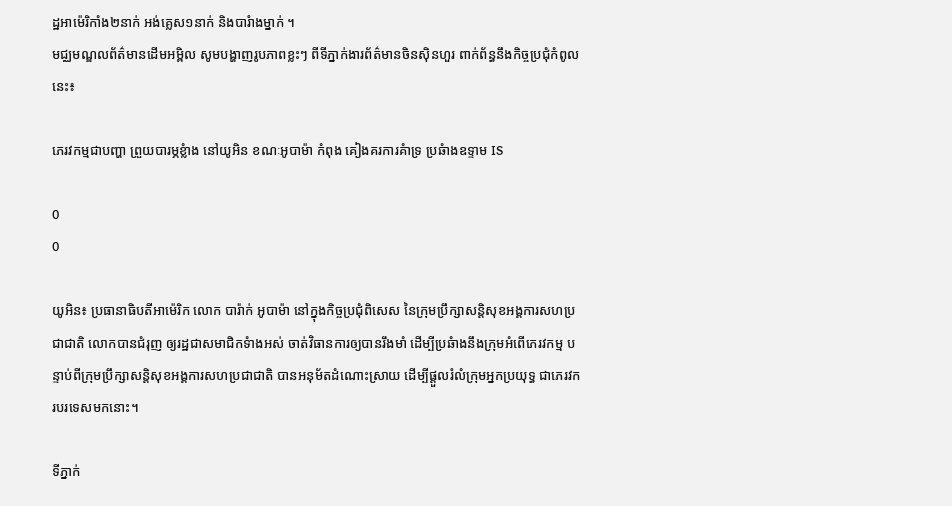ដ្ឋអាម៉េរិកាំង២នាក់ អង់គ្លេស១នាក់ និងបារំាងម្នាក់ ។
មជ្ឈមណ្ឌលព័ត៌មានដើមអម្ពិល សូមបង្ហាញរូបភាពខ្លះៗ ពីទីភ្នាក់ងារព័ត៌មានចិនស៊ិនហួរ ពាក់ព័ន្ធនឹងកិច្ចប្រជុំកំពូលនេះ៖

ភេរវកម្មជាបញ្ហា ព្រួយបារម្ភខ្លំាង នៅយូអិន ខណៈអូបាម៉ា កំពុង គៀងគរការគំាទ្រ ប្រឆំាងឧទ្ទាម IS

0
0

យូអិន៖ ប្រធានាធិបតីអាម៉េរិក លោក បារ៉ាក់ អូបាម៉ា នៅក្នុងកិច្ចប្រជុំពិសេស នៃក្រុមប្រឹក្សាសន្តិសុខអង្គការសហប្រជាជាតិ លោកបានជំរុញ ឲ្យរដ្ឋជាសមាជិកទំាងអស់ ចាត់វិធានការឲ្យបានរឹងមាំ ដើម្បីប្រឆំាងនឹងក្រុមអំពើភេរវកម្ម បន្ទាប់ពីក្រុមប្រឹក្សាសន្តិសុខអង្គការសហប្រជាជាតិ បានអនុម័តដំណោះស្រាយ ដើម្បីផ្តួលរំលំក្រុមអ្នកប្រយុទ្ធ ជាភេរវករបរទេសមកនោះ។

ទីភ្នាក់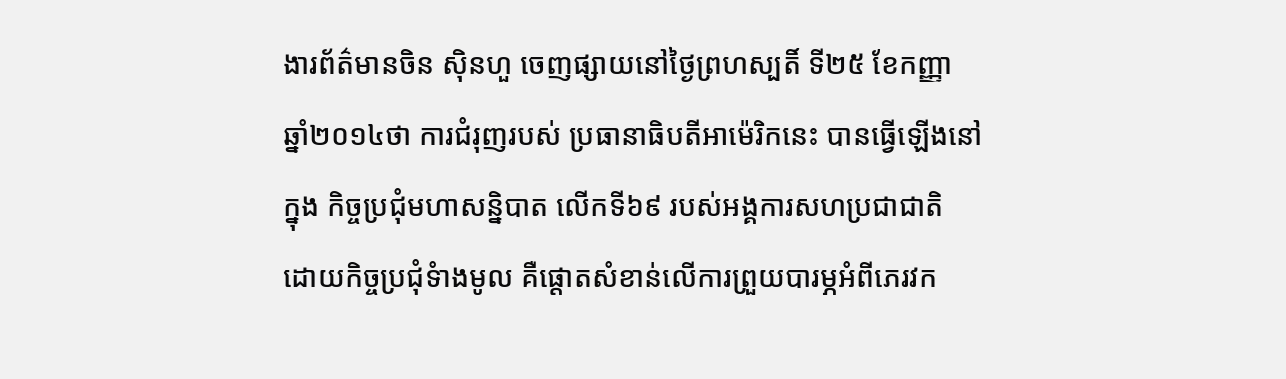ងារព័ត៌មានចិន ស៊ិនហួ ចេញផ្សាយនៅថ្ងៃព្រហស្បតិ៍ ទី២៥ ខែកញ្ញា ឆ្នាំ២០១៤ថា ការជំរុញរបស់ ប្រធានាធិបតីអាម៉េរិកនេះ បានធ្វើឡើងនៅក្នុង កិច្ចប្រជុំមហាសន្និបាត លើកទី៦៩ របស់អង្គការសហប្រជាជាតិ ដោយកិច្ចប្រជុំទំាងមូល គឺផ្តោតសំខាន់លើការព្រួយបារម្ភអំពីភេរវក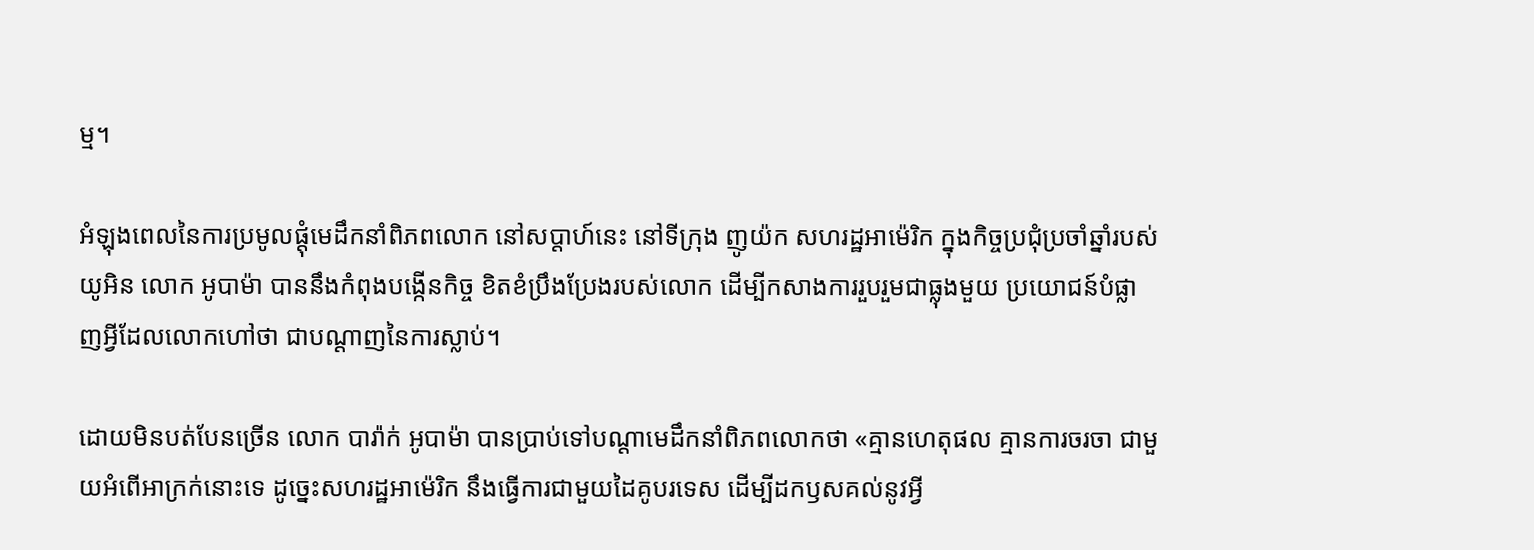ម្ម។

អំឡុងពេលនៃការប្រមូលផ្តុំមេដឹកនាំពិភពលោក នៅសប្តាហ៍នេះ នៅទីក្រុង ញូយ៉ក សហរដ្ឋអាម៉េរិក ក្នុងកិច្ចប្រជុំប្រចាំឆ្នាំរបស់យូអិន លោក អូបាម៉ា បាននឹងកំពុងបង្កើនកិច្ច ខិតខំប្រឹងប្រែងរបស់លោក ដើម្បីកសាងការរួបរួមជាធ្លុងមួយ ប្រយោជន៍បំផ្លាញអ្វីដែលលោកហៅថា ជាបណ្តាញនៃការស្លាប់។

ដោយមិនបត់បែនច្រើន លោក បារ៉ាក់ អូបាម៉ា បានប្រាប់ទៅបណ្តាមេដឹកនាំពិភពលោកថា «គ្មានហេតុផល គ្មានការចរចា ជាមួយអំពើអាក្រក់នោះទេ ដូច្នេះសហរដ្ឋអាម៉េរិក នឹងធ្វើការជាមួយដៃគូបរទេស ដើម្បីដកឫសគល់នូវអ្វី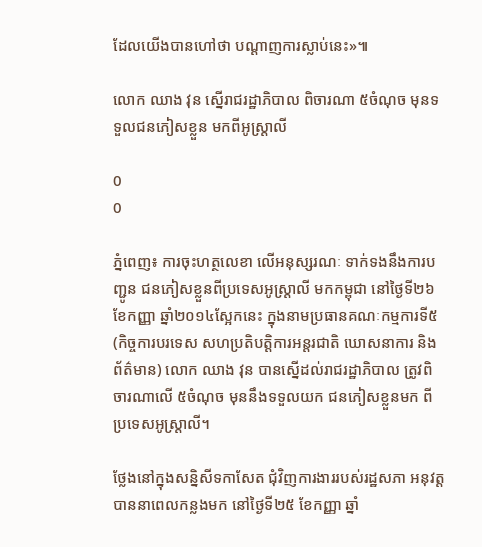ដែលយើងបានហៅថា បណ្តាញការស្លាប់នេះ»៕

លោក ឈាង វុន ស្នើរាជរដ្ឋាភិបាល ពិចារណា ៥ចំណុច មុនទទួលជនភៀសខ្លួន មកពីអូស្ត្រាលី

0
0

ភ្នំពេញ៖ ការចុះហត្ថលេខា លើអនុស្សរណៈ ទាក់ទងនឹងការបញ្ជូន ជនភៀសខ្លួនពីប្រទេសអូស្ត្រាលី មកកម្ពុជា នៅថ្ងៃទី២៦ ខែកញ្ញា ឆ្នាំ២០១៤ស្អែកនេះ ក្នុងនាមប្រធានគណៈកម្មការទី៥ (កិច្ចការបរទេស សហប្រតិបត្តិការអន្តរជាតិ ឃោសនាការ និងព័ត៌មាន) លោក ឈាង វុន បានស្នើដល់រាជរដ្ឋាភិបាល ត្រូវពិចារណាលើ ៥ចំណុច មុននឹងទទួលយក ជនភៀសខ្លួនមក ពីប្រទេសអូស្ត្រាលី។

ថ្លែងនៅក្នុងសន្និសីទកាសែត ជុំវិញការងាររបស់រដ្ឋសភា អនុវត្តបាននាពេលកន្លងមក នៅថ្ងៃទី២៥ ខែកញ្ញា ឆ្នាំ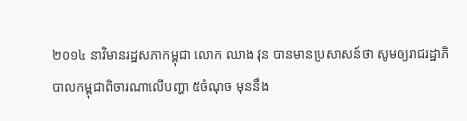២០១៤ នាវិមានរដ្ឋសភាកម្ពុជា លោក ឈាង វុន បានមានប្រសាសន៍ថា សូមឲ្យរាជរដ្ឋាភិបាលកម្ពុជាពិចារណាលើបញ្ហា ៥ចំណុច មុននឹង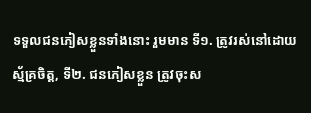ទទួលជនភៀសខ្លួនទាំងនោះ រួមមាន ទី១. ត្រូវរស់នៅដោយស្ម័គ្រចិត្ត, ទី២. ជនភៀសខ្លួន ត្រូវចុះស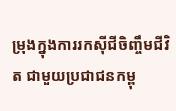ម្រុងក្នុងការរកស៊ីជីចិញ្ចឹមជីវិត ជាមួយប្រជាជនកម្ពុ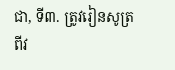ជា, ទី៣. ត្រូវរៀនសូត្រពីវ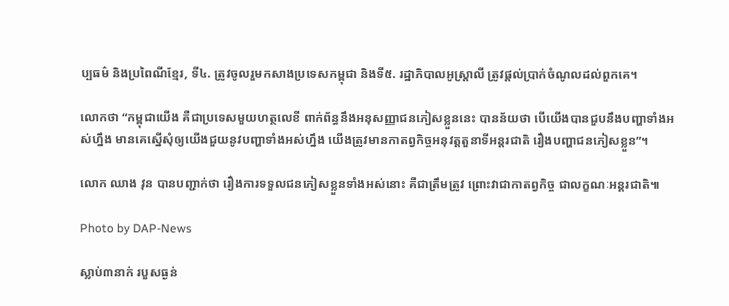ប្បធម៌ និងប្រពៃណីខ្មែរ, ទី៤. ត្រូវចូលរួមកសាងប្រទេសកម្ពុជា និងទី៥. រដ្ឋាភិបាលអូស្ត្រាលី ត្រូវផ្តល់ប្រាក់ចំណូលដល់ពួកគេ។

លោកថា “កម្ពុជាយើង គឺជាប្រទេសមួយហត្ថលេខី ពាក់ព័ន្ធនឹងអនុសញ្ញាជនភៀសខ្លួននេះ បានន័យថា បើយើងបានជួបនឹងបញ្ហាទាំងអស់ហ្នឹង មានគេស្នើសុំឲ្យយើងជួយនូវបញ្ហាទាំងអស់ហ្នឹង យើងត្រូវមានកាតព្វកិច្ចអនុវត្តតួនាទីអន្តរជាតិ រឿងបញ្ហាជនភៀសខ្លួន”។

លោក ឈាង វុន បានបញ្ជាក់ថា រឿងការទទួលជនភៀសខ្លួនទាំងអស់នោះ គឺជាត្រឹមត្រូវ ព្រោះវាជាកាតព្វកិច្ច ជាលក្ខណៈអន្តរជាតិ៕

Photo by DAP-News

ស្លាប់៣នាក់ របួសធ្ងន់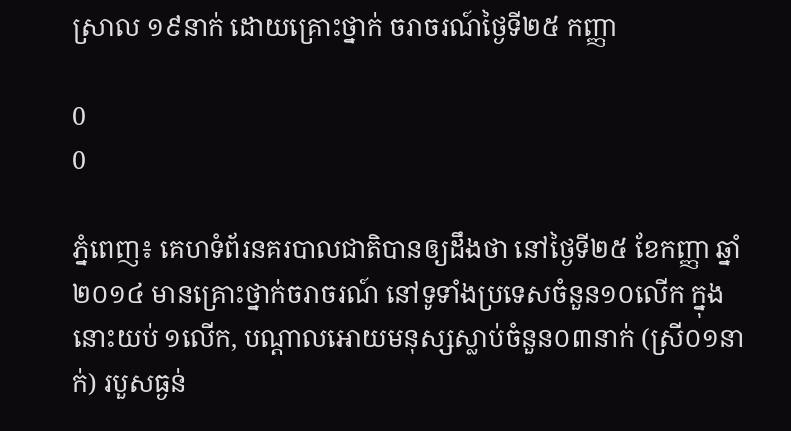ស្រាល ១៩នាក់ ដោយគ្រោះថ្នាក់ ចរាចរណ៍ថ្ងៃទី២៥ កញ្ញា

0
0

ភ្នំពេញ៖ គេហទំព័រនគរបាលជាតិបានឲ្យដឹងថា នៅថ្ងៃទី២៥ ខែកញ្ញា ឆ្នាំ២០១៤ មានគ្រោះថ្នាក់ចរាចរណ៍ នៅទូទាំងប្រទេសចំនួន១០លើក ក្នុងនោះយប់ ១លើក, បណ្តាលអោយមនុស្សស្លាប់ចំនួន០៣នាក់ (ស្រី០១នាក់) របួសធ្ងន់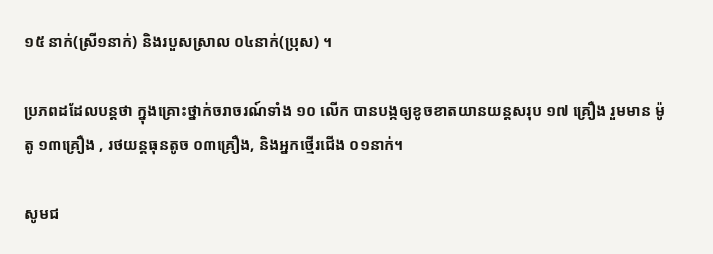១៥ នាក់(ស្រី១នាក់) និងរបួសស្រាល ០៤នាក់(ប្រុស) ។

ប្រភពដដែលបន្តថា ក្នុងគ្រោះថ្នាក់ចរាចរណ៍ទាំង ១០ លើក បានបង្កឲ្យខូចខាតយានយន្តសរុប ១៧ គ្រឿង រួមមាន ម៉ូតូ ១៣គ្រឿង , រថយន្តធុនតូច ០៣គ្រឿង, និងអ្នកថ្មើរជើង ០១នាក់។

សូមជ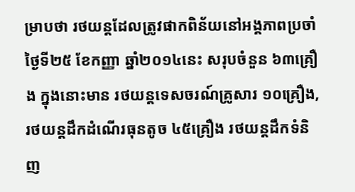ម្រាបថា រថយន្តដែលត្រូវផាកពិន័យនៅអង្គភាពប្រចាំថ្ងៃទី២៥ ខែកញ្ញា ឆ្នាំ២០១៤នេះ សរុបចំនួន ៦៣គ្រឿង ក្នុងនោះមាន រថយន្តទេសចរណ៍គ្រូសារ ១០គ្រឿង, រថយន្តដឹកដំណើរធុនតូច ៤៥គ្រឿង រថយន្តដឹកទំនិញ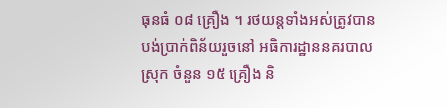ធុនធំ ០៨ គ្រឿង ។ រថយន្តទាំងអស់ត្រូវបានបង់ប្រាក់ពិន័យរួចនៅ អធិការដ្ឋាននគរបាលស្រុក ចំនួន ១៥ គ្រឿង និ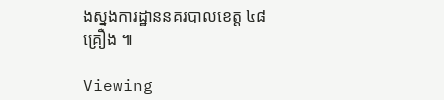ងស្នងការដ្ឋាននគរបាលខេត្ត ៤៨ គ្រឿង ៕

Viewing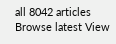all 8042 articles
Browse latest View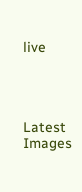live




Latest Images